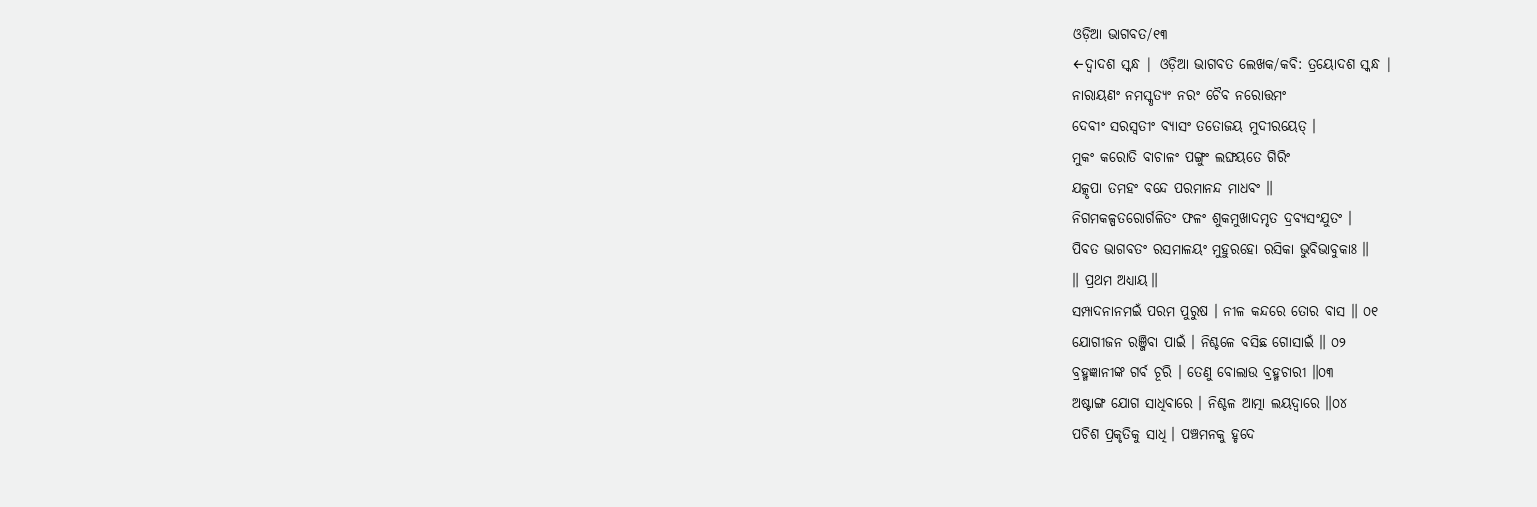ଓଡ଼ିଆ ଭାଗବତ/୧୩
←ଦ୍ୱାଦଶ ସ୍କନ୍ଧ | ଓଡ଼ିଆ ଭାଗବତ ଲେଖକ/କବି: ତ୍ରୟୋଦଶ ସ୍କନ୍ଧ |
ନାରାୟଣଂ ନମସ୍କୃତ୍ୟଂ ନରଂ ଚୈବ ନରୋତ୍ତମଂ
ଦେବୀଂ ସରସ୍ୱତୀଂ ବ୍ୟାସଂ ତତୋଜୟ ମୁଦୀରୟେତ୍ ।
ମୁକଂ କରୋତି ବାଚାଳଂ ପଙ୍ଗୁଂ ଲଙ୍ଘୟତେ ଗିରିଂ
ଯତ୍କୃପା ତମହଂ ବନ୍ଦେ ପରମାନନ୍ଦ ମାଧବଂ ॥
ନିଗମକଳ୍ପତରୋର୍ଗଳିତଂ ଫଳଂ ଶୁକମୁଖାଦମୃତ ଦ୍ରବ୍ୟସଂଯୁତଂ ।
ପିବତ ଭାଗବତଂ ରସମାଳୟଂ ମୁହୁରହୋ ରସିକା ଭୁବିଭାବୁକାଃ ॥
॥ ପ୍ରଥମ ଅଧ୍ୟାୟ॥
ସମ୍ପାଦନାନମଇଁ ପରମ ପୁରୁଷ । ନୀଳ କନ୍ଦରେ ତୋର ବାସ ॥ ୦୧
ଯୋଗୀଜନ ରଞ୍ଜିବା ପାଇଁ । ନିଶ୍ଚଳେ ବସିଛ ଗୋସାଇଁ ॥ ୦୨
ବ୍ରହ୍ମଜ୍ଞାନୀଙ୍କ ଗର୍ବ ଚୂରି । ତେଣୁ ବୋଲାଉ ବ୍ରହ୍ମଚାରୀ ॥୦୩
ଅଷ୍ଟାଙ୍ଗ ଯୋଗ ସାଧିବାରେ । ନିଶ୍ଚଳ ଆତ୍ମା ଲୟଦ୍ୱାରେ ॥୦୪
ପଚିଶ ପ୍ରକୃତିକୁ ସାଧି । ପଞ୍ଚମନକୁ ହୃଦେ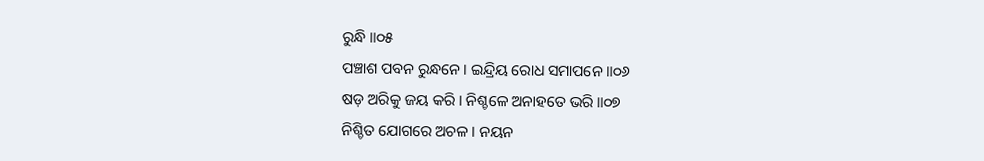ରୁନ୍ଧି ॥୦୫
ପଞ୍ଚାଶ ପବନ ରୁନ୍ଧନେ । ଇନ୍ଦ୍ରିୟ ରୋଧ ସମାପନେ ॥୦୬
ଷଡ଼ ଅରିକୁ ଜୟ କରି । ନିଶ୍ଚଳେ ଅନାହତେ ଭରି ॥୦୭
ନିଶ୍ଚିତ ଯୋଗରେ ଅଚଳ । ନୟନ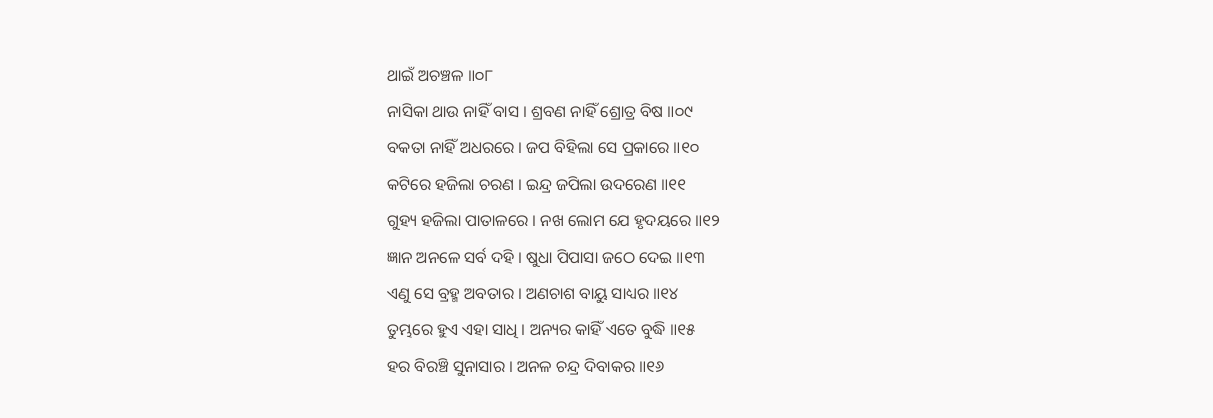ଥାଇଁ ଅଚଞ୍ଚଳ ॥୦୮
ନାସିକା ଥାଉ ନାହିଁ ବାସ । ଶ୍ରବଣ ନାହିଁ ଶ୍ରୋତ୍ର ବିଷ ॥୦୯
ବକତା ନାହିଁ ଅଧରରେ । ଜପ ବିହିଲା ସେ ପ୍ରକାରେ ॥୧୦
କଟିରେ ହଜିଲା ଚରଣ । ଇନ୍ଦ୍ର ଜପିଲା ଉଦରେଣ ॥୧୧
ଗୁହ୍ୟ ହଜିଲା ପାତାଳରେ । ନଖ ଲୋମ ଯେ ହୃଦୟରେ ॥୧୨
ଜ୍ଞାନ ଅନଳେ ସର୍ବ ଦହି । ଷୁଧା ପିପାସା ଜଠେ ଦେଇ ॥୧୩
ଏଣୁ ସେ ବ୍ରହ୍ମ ଅବତାର । ଅଣଚାଶ ବାୟୁ ସାଧ୍ୟର ॥୧୪
ତୁମ୍ଭରେ ହୁଏ ଏହା ସାଧି । ଅନ୍ୟର କାହିଁ ଏତେ ବୁଦ୍ଧି ॥୧୫
ହର ବିରଞ୍ଚି ସୁନାସାର । ଅନଳ ଚନ୍ଦ୍ର ଦିବାକର ॥୧୬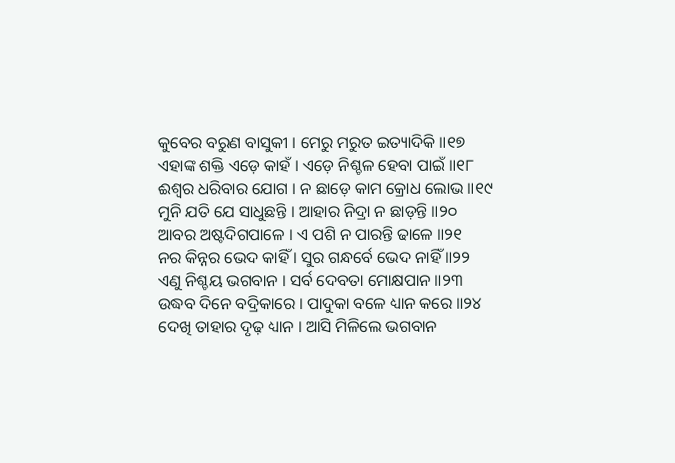କୁବେର ବରୁଣ ବାସୁକୀ । ମେରୁ ମରୁତ ଇତ୍ୟାଦିକି ॥୧୭
ଏହାଙ୍କ ଶକ୍ତି ଏଡ଼େ କାହଁ । ଏଡ଼େ ନିଶ୍ଚଳ ହେବା ପାଇଁ ॥୧୮
ଈଶ୍ୱର ଧରିବାର ଯୋଗ । ନ ଛାଡ଼େ କାମ କ୍ରୋଧ ଲୋଭ ॥୧୯
ମୁନି ଯତି ଯେ ସାଧୁଛନ୍ତି । ଆହାର ନିଦ୍ରା ନ ଛାଡ଼ନ୍ତି ॥୨୦
ଆବର ଅଷ୍ଟଦିଗପାଳେ । ଏ ପଶି ନ ପାରନ୍ତି ଢାଳେ ॥୨୧
ନର କିନ୍ନର ଭେଦ କାହିଁ । ସୁର ଗନ୍ଧର୍ବେ ଭେଦ ନାହିଁ ॥୨୨
ଏଣୁ ନିଶ୍ଚୟ ଭଗବାନ । ସର୍ବ ଦେବତା ମୋକ୍ଷପାନ ॥୨୩
ଉଦ୍ଧବ ଦିନେ ବଦ୍ରିକାରେ । ପାଦୁକା ବଳେ ଧ୍ୟାନ କରେ ॥୨୪
ଦେଖି ତାହାର ଦୃଢ଼ ଧ୍ୟାନ । ଆସି ମିଳିଲେ ଭଗବାନ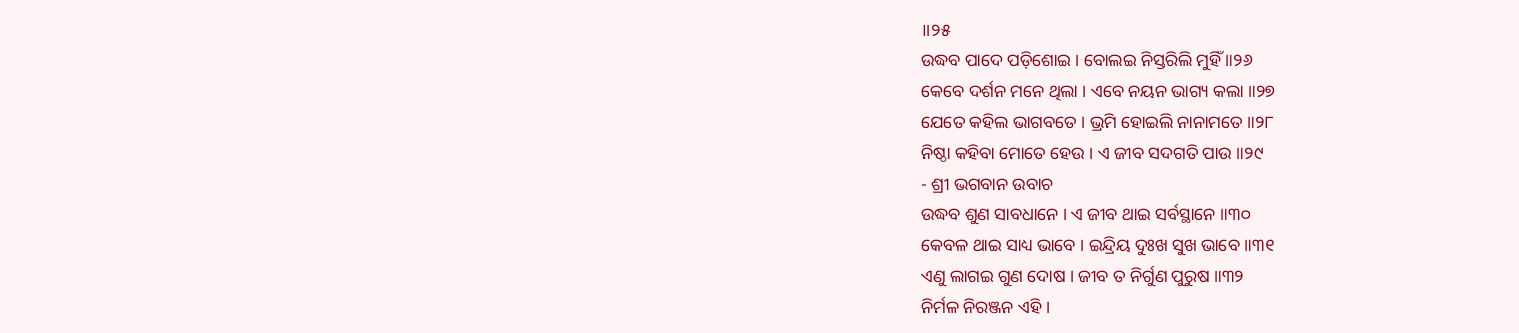॥୨୫
ଉଦ୍ଧବ ପାଦେ ପଡ଼ିଶୋଇ । ବୋଲଇ ନିସ୍ତରିଲି ମୁହିଁ ॥୨୬
କେବେ ଦର୍ଶନ ମନେ ଥିଲା । ଏବେ ନୟନ ଭାଗ୍ୟ କଲା ॥୨୭
ଯେତେ କହିଲ ଭାଗବତେ । ଭ୍ରମି ହୋଇଲି ନାନାମତେ ॥୨୮
ନିଷ୍ଠା କହିବା ମୋତେ ହେଉ । ଏ ଜୀବ ସଦଗତି ପାଉ ॥୨୯
- ଶ୍ରୀ ଭଗବାନ ଉବାଚ
ଉଦ୍ଧବ ଶୁଣ ସାବଧାନେ । ଏ ଜୀବ ଥାଇ ସର୍ବସ୍ଥାନେ ॥୩୦
କେବଳ ଥାଇ ସାଧ୍ୟ ଭାବେ । ଇନ୍ଦ୍ରିୟ ଦୁଃଖ ସୁଖ ଭାବେ ॥୩୧
ଏଣୁ ଲାଗଇ ଗୁଣ ଦୋଷ । ଜୀବ ତ ନିର୍ଗୁଣ ପୁରୁଷ ॥୩୨
ନିର୍ମଳ ନିରଞ୍ଜନ ଏହି ।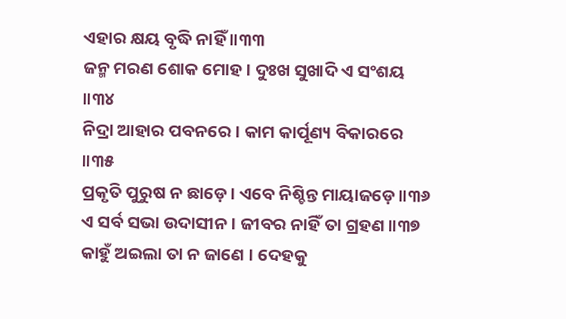ଏହାର କ୍ଷୟ ବୃଦ୍ଧି ନାହିଁ ॥୩୩
ଜନ୍ମ ମରଣ ଶୋକ ମୋହ । ଦୁଃଖ ସୁଖାଦି ଏ ସଂଶୟ ॥୩୪
ନିଦ୍ରା ଆହାର ପବନରେ । କାମ କାର୍ପୂଣ୍ୟ ବିକାରରେ ॥୩୫
ପ୍ରକୃତି ପୁରୁଷ ନ ଛାଡ଼େ । ଏବେ ନିଶ୍ଚିନ୍ତ ମାୟାଜଡ଼େ ॥୩୬
ଏ ସର୍ବ ସଭା ଉଦାସୀନ । ଜୀବର ନାହିଁ ତା ଗ୍ରହଣ ॥୩୭
କାହୁଁ ଅଇଲା ତା ନ ଜାଣେ । ଦେହକୁ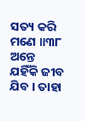ସତ୍ୟ କରି ମଣେ ॥୩୮
ଅନ୍ତେ ଯହିଁକି ଜୀବ ଯିବ । ତାହା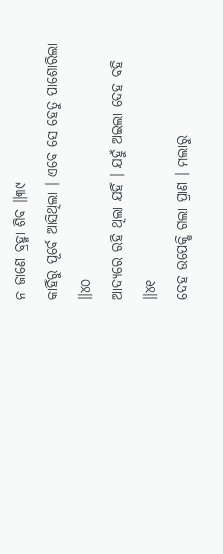ନ ଜାଣେ ବ୍ରହ୍ମା ଶିବ ॥୩୯
କାହିଁରୁ ପୂର୍ବେ ଆସିଥିଲା । ଏବେ ସେ ହେତୁ ପାଶୋରିଲା ॥୪୦
ଆଦ୍ୟରେ ରହି ଥିଲା ଯହିଁ । ଯହୁଁ ଅଇଲା ଦେହ ବହି ॥୪୧
ଦେହ ଉପେକ୍ଷି ଗଲା ପ୍ରାଣ । ମଲାରୁ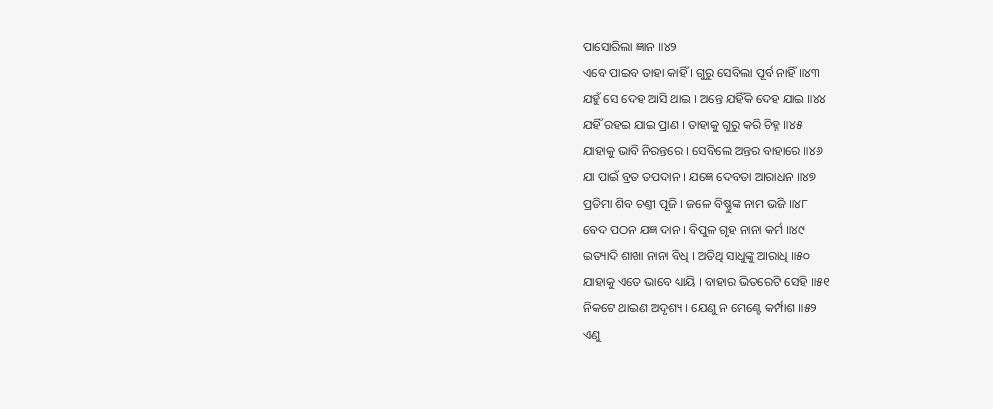ପାସୋରିଲା ଜ୍ଞାନ ॥୪୨
ଏବେ ପାଇବ ତାହା କାହିଁ । ଗୁରୁ ସେବିଲା ପୂର୍ବ ନାହିଁ ॥୪୩
ଯହୁଁ ସେ ଦେହ ଆସି ଥାଇ । ଅନ୍ତେ ଯହିଁକି ଦେହ ଯାଇ ॥୪୪
ଯହିଁ ରହଇ ଯାଇ ପ୍ରାଣ । ତାହାକୁ ଗୁରୁ କରି ଚିହ୍ନ ॥୪୫
ଯାହାକୁ ଭାବି ନିରନ୍ତରେ । ସେବିଲେ ଅନ୍ତର ବାହାରେ ॥୪୬
ଯା ପାଇଁ ବ୍ରତ ତପଦାନ । ଯଜ୍ଞେ ଦେବତା ଆରାଧନ ॥୪୭
ପ୍ରତିମା ଶିବ ଚଣ୍ତୀ ପୂଜି । ଜଳେ ବିଷ୍ଣୁଙ୍କ ନାମ ଭଜି ॥୪୮
ବେଦ ପଠନ ଯଜ୍ଞ ଦାନ । ବିପୁଳ ଗୃହ ନାନା କର୍ମ ॥୪୯
ଇତ୍ୟାଦି ଶାଖା ନାନା ବିଧି । ଅତିଥି ସାଧୁଙ୍କୁ ଆରାଧି ॥୫୦
ଯାହାକୁ ଏତେ ଭାବେ ଧ୍ୟାୟି । ବାହାର ଭିତରେଟି ସେହି ॥୫୧
ନିକଟେ ଥାଇଣ ଅଦୃଶ୍ୟ । ଯେଣୁ ନ ମେଣ୍ଟେ କର୍ମ୍ପାଶ ॥୫୨
ଏଣୁ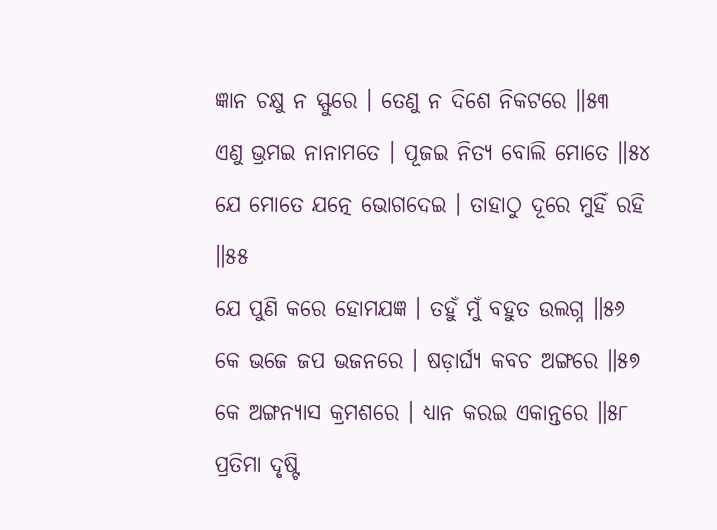ଜ୍ଞାନ ଚକ୍ଷୁ ନ ସ୍ଫୁରେ । ତେଣୁ ନ ଦିଶେ ନିକଟରେ ॥୫୩
ଏଣୁ ଭ୍ରମଇ ନାନାମତେ । ପୂଜଇ ନିତ୍ୟ ବୋଲି ମୋତେ ॥୫୪
ଯେ ମୋତେ ଯତ୍ନେ ଭୋଗଦେଇ । ତାହାଠୁ ଦୂରେ ମୁହିଁ ରହି ॥୫୫
ଯେ ପୁଣି କରେ ହୋମଯଜ୍ଞ । ତହୁଁ ମୁଁ ବହୁତ ଉଲଗ୍ନ ॥୫୬
କେ ଭଜେ ଜପ ଭଜନରେ । ଷଡ଼ାର୍ଘ୍ୟ କବଚ ଅଙ୍ଗରେ ॥୫୭
କେ ଅଙ୍ଗନ୍ୟାସ କ୍ରମଶରେ । ଧ୍ୟାନ କରଇ ଏକାନ୍ତରେ ॥୫୮
ପ୍ରତିମା ଦୃଷ୍ଟି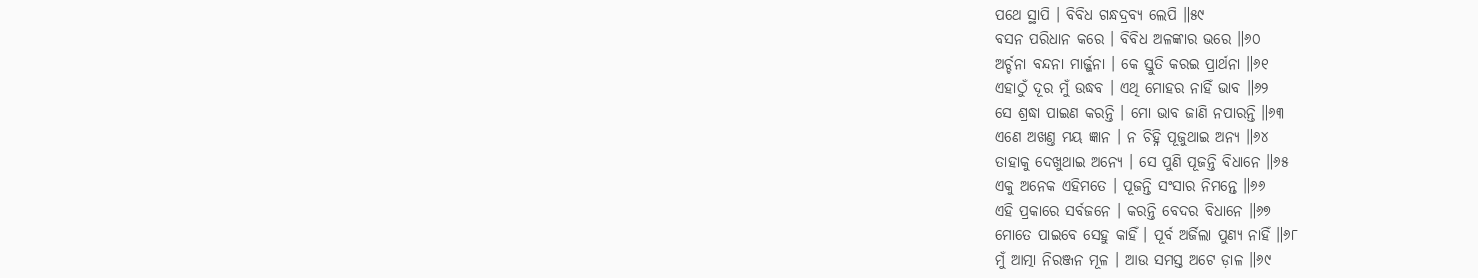ପଥେ ସ୍ଥାପି । ବିବିଧ ଗନ୍ଧଦ୍ରବ୍ୟ ଲେପି ॥୫୯
ବସନ ପରିଧାନ କରେ । ବିବିଧ ଅଳଙ୍କାର ଭରେ ॥୬୦
ଅର୍ଚ୍ଚନା ବନ୍ଦନା ମାର୍ଜ୍ଜନା । କେ ସ୍ତୁତି କରଇ ପ୍ରାର୍ଥନା ॥୬୧
ଏହାଠୁଁ ଦୂର ମୁଁ ଉଦ୍ଧବ । ଏଥି ମୋହର ନାହିଁ ଭାବ ॥୬୨
ସେ ଶ୍ରଦ୍ଧା ପାଇଣ କରନ୍ତି । ମୋ ଭାବ ଜାଣି ନପାରନ୍ତି ॥୬୩
ଏଣେ ଅଖଣ୍ତ ମୟ ଜ୍ଞାନ । ନ ଚିହ୍ନି ପୂଜୁଥାଇ ଅନ୍ୟ ॥୬୪
ତାହାକୁ ଦେଖୁଥାଇ ଅନ୍ୟେ । ସେ ପୁଣି ପୂଜନ୍ତି ବିଧାନେ ॥୬୫
ଏକୁ ଅନେକ ଏହିମତେ । ପୂଜନ୍ତି ସଂସାର ନିମନ୍ତେ ॥୬୬
ଏହି ପ୍ରକାରେ ସର୍ବଜନେ । କରନ୍ତି ବେଦର ବିଧାନେ ॥୬୭
ମୋତେ ପାଇବେ ସେହୁ କାହିଁ । ପୂର୍ବ ଅର୍ଜିଲା ପୁଣ୍ୟ ନାହିଁ ॥୬୮
ମୁଁ ଆତ୍ମା ନିରଞ୍ଜନ ମୂଳ । ଆଉ ସମସ୍ତ ଅଟେ ଡ଼ାଳ ॥୬୯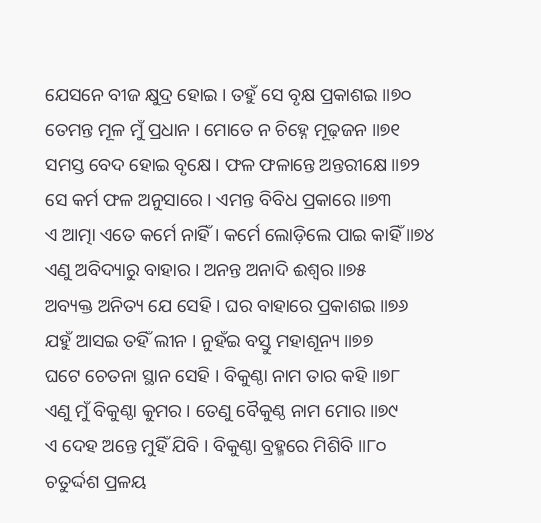ଯେସନେ ବୀଜ କ୍ଷୁଦ୍ର ହୋଇ । ତହୁଁ ସେ ବୃକ୍ଷ ପ୍ରକାଶଇ ॥୭୦
ତେମନ୍ତ ମୂଳ ମୁଁ ପ୍ରଧାନ । ମୋତେ ନ ଚିହ୍ନେ ମୂଢ଼ଜନ ॥୭୧
ସମସ୍ତ ବେଦ ହୋଇ ବୃକ୍ଷେ । ଫଳ ଫଳାନ୍ତେ ଅନ୍ତରୀକ୍ଷେ ॥୭୨
ସେ କର୍ମ ଫଳ ଅନୁସାରେ । ଏମନ୍ତ ବିବିଧ ପ୍ରକାରେ ॥୭୩
ଏ ଆତ୍ମା ଏତେ କର୍ମେ ନାହିଁ । କର୍ମେ ଲୋଡ଼ିଲେ ପାଇ କାହିଁ ॥୭୪
ଏଣୁ ଅବିଦ୍ୟାରୁ ବାହାର । ଅନନ୍ତ ଅନାଦି ଈଶ୍ୱର ॥୭୫
ଅବ୍ୟକ୍ତ ଅନିତ୍ୟ ଯେ ସେହି । ଘର ବାହାରେ ପ୍ରକାଶଇ ॥୭୬
ଯହୁଁ ଆସଇ ତହିଁ ଲୀନ । ନୁହଁଇ ବସ୍ତୁ ମହାଶୂନ୍ୟ ॥୭୭
ଘଟେ ଚେତନା ସ୍ଥାନ ସେହି । ବିକୁଣ୍ଠା ନାମ ତାର କହି ॥୭୮
ଏଣୁ ମୁଁ ବିକୁଣ୍ଠା କୁମର । ତେଣୁ ବୈକୁଣ୍ଠ ନାମ ମୋର ॥୭୯
ଏ ଦେହ ଅନ୍ତେ ମୁହିଁ ଯିବି । ବିକୁଣ୍ଠା ବ୍ରହ୍ମରେ ମିଶିବି ॥୮୦
ଚତୁର୍ଦ୍ଦଶ ପ୍ରଳୟ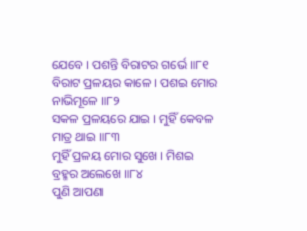ଯେବେ । ପଶନ୍ତି ବିରାଟର ଗର୍ଭେ ॥୮୧
ବିରାଟ ପ୍ରଳୟର କାଳେ । ପଶଇ ମୋର ନାଭିମୂଳେ ॥୮୨
ସକଳ ପ୍ରଳୟରେ ଯାଇ । ମୁହିଁ କେବଳ ମାତ୍ର ଥାଇ ॥୮୩
ମୁହିଁ ପ୍ରଳୟ ମୋର ସୁଖେ । ମିଶଇ ବ୍ରହ୍ମର ଅଲେଖେ ॥୮୪
ପୁଣି ଆପଣା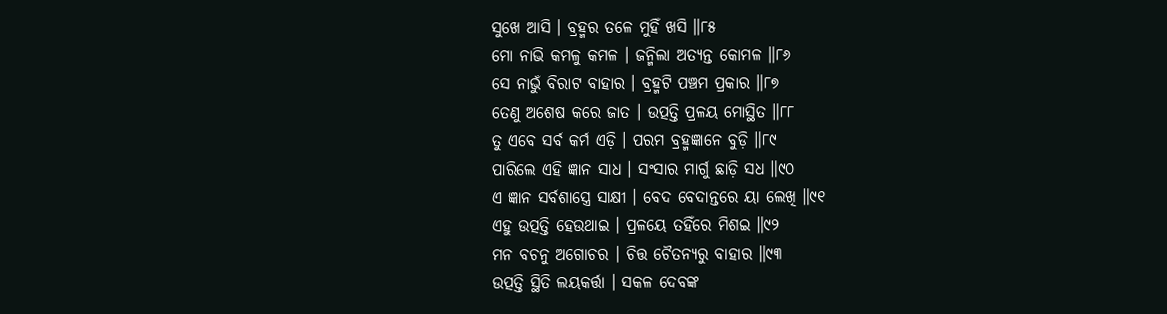ସୁଖେ ଆସି । ବ୍ରହ୍ମର ତଳେ ମୁହିଁ ଖସି ॥୮୫
ମୋ ନାଭି କମଳୁ କମଳ । ଜନ୍ମିଲା ଅତ୍ୟନ୍ତ କୋମଳ ॥୮୬
ସେ ନାଭୁଁ ବିରାଟ ବାହାର । ବ୍ରହ୍ମଟି ପଞ୍ଚମ ପ୍ରକାର ॥୮୭
ତେଣୁ ଅଶେଷ କରେ ଜାତ । ଉତ୍ପତ୍ତି ପ୍ରଳୟ ମୋସ୍ଥିତ ॥୮୮
ତୁ ଏବେ ସର୍ବ କର୍ମ ଏଡ଼ି । ପରମ ବ୍ରହ୍ମଜ୍ଞାନେ ବୁଡ଼ି ॥୮୯
ପାରିଲେ ଏହି ଜ୍ଞାନ ସାଧ । ସଂସାର ମାର୍ଗୁ ଛାଡ଼ି ସଧ ॥୯୦
ଏ ଜ୍ଞାନ ସର୍ବଶାସ୍ତ୍ରେ ସାକ୍ଷୀ । ବେଦ ବେଦାନ୍ତରେ ୟା ଲେଖି ॥୯୧
ଏହୁ ଉତ୍ପତ୍ତି ହେଉଥାଇ । ପ୍ରଳୟେ ତହିଁରେ ମିଶଇ ॥୯୨
ମନ ବଚନୁ ଅଗୋଚର । ଚିତ୍ତ ଚୈତନ୍ୟରୁ ବାହାର ॥୯୩
ଉତ୍ପତ୍ତି ସ୍ଥିତି ଲୟକର୍ତ୍ତା । ସକଳ ଦେବଙ୍କ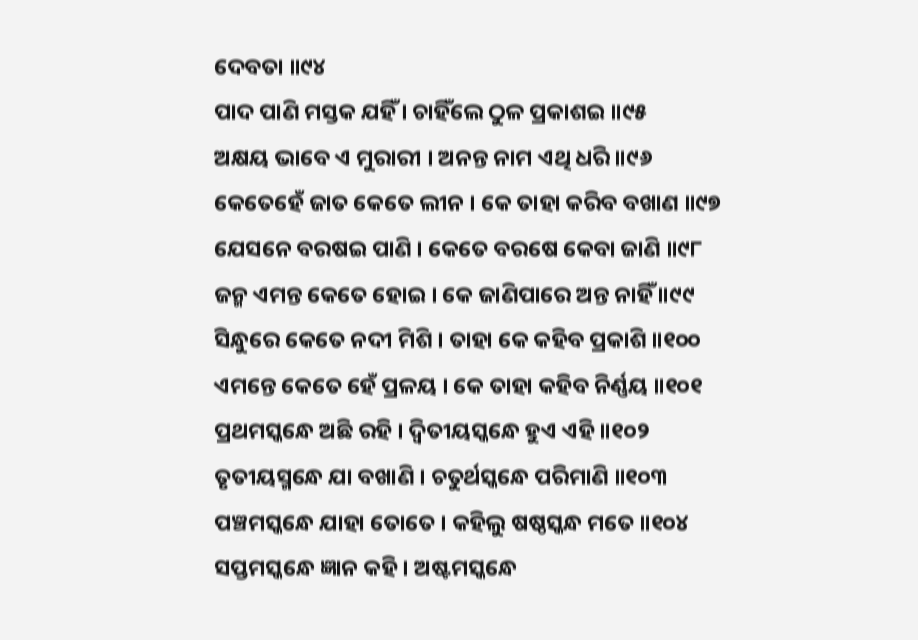ଦେବତା ॥୯୪
ପାଦ ପାଣି ମସ୍ତକ ଯହିଁ । ଚାହିଁଲେ ଠୁଳ ପ୍ରକାଶଇ ॥୯୫
ଅକ୍ଷୟ ଭାବେ ଏ ମୁରାରୀ । ଅନନ୍ତ ନାମ ଏଥି ଧରି ॥୯୬
କେତେହେଁ ଜାତ କେତେ ଲୀନ । କେ ତାହା କରିବ ବଖାଣ ॥୯୭
ଯେସନେ ବରଷଇ ପାଣି । କେତେ ବରଷେ କେବା ଜାଣି ॥୯୮
ଜନ୍ମ ଏମନ୍ତ କେତେ ହୋଇ । କେ ଜାଣିପାରେ ଅନ୍ତ ନାହିଁ ॥୯୯
ସିନ୍ଧୁରେ କେତେ ନଦୀ ମିଶି । ତାହା କେ କହିବ ପ୍ରକାଶି ॥୧୦୦
ଏମନ୍ତେ କେତେ ହେଁ ପ୍ରଳୟ । କେ ତାହା କହିବ ନିର୍ଣ୍ଣୟ ॥୧୦୧
ପ୍ରଥମସ୍କନ୍ଧେ ଅଛି ରହି । ଦ୍ୱିତୀୟସ୍କନ୍ଧେ ହୁଏ ଏହି ॥୧୦୨
ତୃତୀୟସ୍ମନ୍ଧେ ଯା ବଖାଣି । ଚତୁର୍ଥସ୍କନ୍ଧେ ପରିମାଣି ॥୧୦୩
ପଞ୍ଚମସ୍କନ୍ଧେ ଯାହା ତୋତେ । କହିଲୁ ଷଷ୍ଠସ୍କନ୍ଧ ମତେ ॥୧୦୪
ସପ୍ତମସ୍କନ୍ଧେ ଜ୍ଞାନ କହି । ଅଷ୍ଟମସ୍କନ୍ଧେ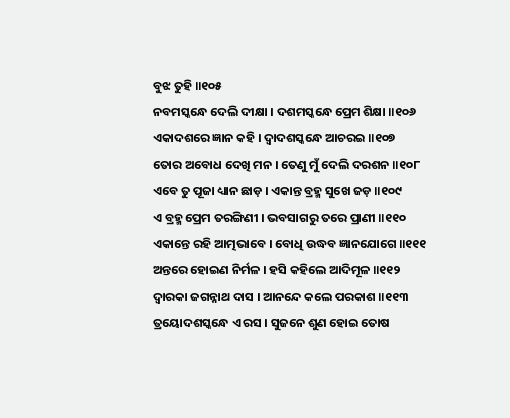ବୁଝ ତୁହି ॥୧୦୫
ନବମସ୍କନ୍ଧେ ଦେଲି ଦୀକ୍ଷା । ଦଶମସ୍କନ୍ଧେ ପ୍ରେମ ଶିକ୍ଷା ॥୧୦୬
ଏକାଦଶରେ ଜ୍ଞାନ କହି । ଦ୍ୱାଦଶସ୍କନ୍ଧେ ଆଚରଇ ॥୧୦୭
ତୋର ଅବୋଧ ଦେଖି ମନ । ତେଣୁ ମୁଁ ଦେଲି ଦରଶନ ॥୧୦୮
ଏବେ ତୁ ପୂଜା ଧ୍ୟାନ ଛାଡ଼ । ଏକାନ୍ତ ବ୍ରହ୍ମ ସୁଖେ ଜଡ଼ ॥୧୦୯
ଏ ବ୍ରହ୍ମ ପ୍ରେମ ତରଙ୍ଗିଣୀ । ଭବସାଗରୁ ତରେ ପ୍ରାଣୀ ॥୧୧୦
ଏକାନ୍ତେ ରହି ଆତ୍ମଭାବେ । ବୋଧି ଉଦ୍ଧବ ଜ୍ଞାନଯୋଗେ ॥୧୧୧
ଅନ୍ତରେ ହୋଇଣ ନିର୍ମଳ । ହସି କହିଲେ ଆଦିମୂଳ ॥୧୧୨
ଦ୍ୱାରକା ଜଗନ୍ନାଥ ଦାସ । ଆନନ୍ଦେ କଲେ ପରକାଶ ॥୧୧୩
ତ୍ରୟୋଦଶସ୍କନ୍ଧେ ଏ ରସ । ସୁଜନେ ଶୁଣ ହୋଇ ତୋଷ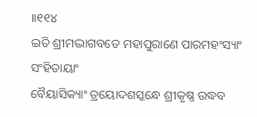॥୧୧୪
ଇତି ଶ୍ରୀମଦ୍ଭାଗବତେ ମହାପୁରାଣେ ପାରମହଂସ୍ୟାଂ ସଂହିତାୟାଂ
ବୈୟାସିକ୍ୟାଂ ତ୍ରୟୋଦଶସ୍କନ୍ଧେ ଶ୍ରୀକୃଷ୍ଣ ଉଦ୍ଧବ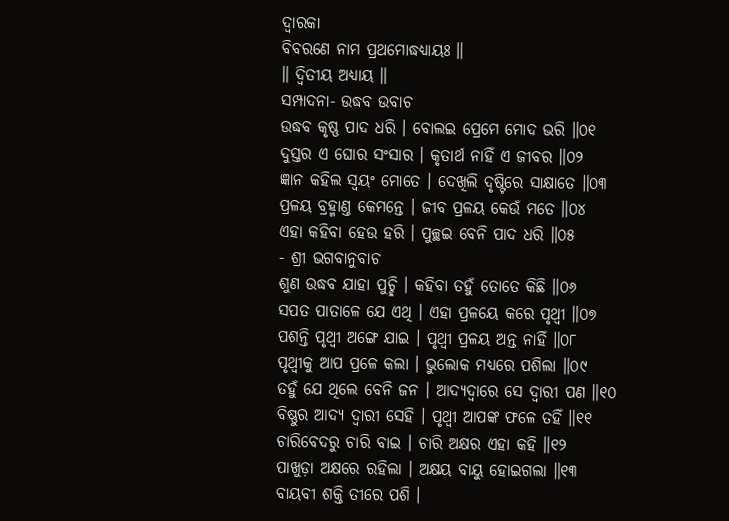ଦ୍ୱାରକା
ବିବରଣେ ନାମ ପ୍ରଥମୋଦ୍ଧଧ୍ୟାୟଃ ॥
॥ ଦ୍ୱିତୀୟ ଅଧ୍ୟାୟ ॥
ସମ୍ପାଦନା- ଉଦ୍ଧବ ଉବାଚ
ଉଦ୍ଧବ କୃଷ୍ଣ ପାଦ ଧରି । ବୋଲଇ ପ୍ରେମେ ମୋଦ ଭରି ॥୦୧
ଦୁସ୍ତର ଏ ଘୋର ସଂସାର । କୃତାର୍ଥ ନାହିଁ ଏ ଜୀବର ॥୦୨
ଜ୍ଞାନ କହିଲ ସ୍ୱୟଂ ମୋତେ । ଦେଖିଲି ଦୃଷ୍ଟିରେ ସାକ୍ଷାତେ ॥୦୩
ପ୍ରଳୟ ବ୍ରହ୍ମାଣ୍ତ କେମନ୍ତେ । ଜୀବ ପ୍ରଳୟ କେଉଁ ମତେ ॥୦୪
ଏହା କହିବା ହେଉ ହରି । ପୁଚ୍ଛଇ ବେନି ପାଦ ଧରି ॥୦୫
- ଶ୍ରୀ ଭଗବାନୁବାଚ
ଶୁଣ ଉଦ୍ଧବ ଯାହା ପୁଚ୍ଛି । କହିବା ତହୁଁ ତୋତେ କିଛି ॥୦୬
ସପତ ପାତାଳେ ଯେ ଏଥି । ଏହା ପ୍ରଳୟେ କରେ ପୃଥ୍ୱୀ ॥୦୭
ପଶନ୍ତି ପୃଥ୍ୱୀ ଅଙ୍ଗେ ଯାଇ । ପୃଥ୍ୱୀ ପ୍ରଳୟ ଅନ୍ତ ନାହିଁ ॥୦୮
ପୃଥ୍ୱୀକୁ ଆପ ପ୍ରଳେ କଲା । ଭୁଲୋକ ମଧ୍ୟରେ ପଶିଲା ॥୦୯
ତହୁଁ ଯେ ଥିଲେ ବେନି ଜନ । ଆଦ୍ୟଦ୍ୱାରେ ସେ ଦ୍ୱାରୀ ପଣ ॥୧୦
ବିଷ୍ଣୁର ଆଦ୍ୟ ଦ୍ୱାରୀ ସେହି । ପୃଥ୍ୱୀ ଆପଙ୍କ ଫଳେ ତହିଁ ॥୧୧
ଚାରିବେଦରୁ ଚାରି ବାଇ । ଚାରି ଅକ୍ଷର ଏହା କହି ॥୧୨
ପାଖୁଡ଼ା ଅକ୍ଷରେ ରହିଲା । ଅକ୍ଷୟ ବାୟୁ ହୋଇଗଲା ॥୧୩
ବାୟବୀ ଶକ୍ତି ତୀରେ ପଶି ।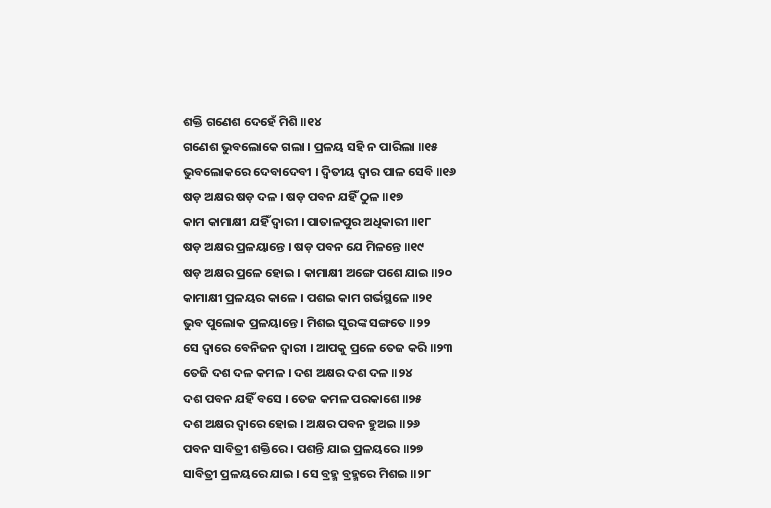ଶକ୍ତି ଗଣେଶ ଦେହେଁ ମିଶି ॥୧୪
ଗଣେଶ ଭୁବଲୋକେ ଗଲା । ପ୍ରଳୟ ସହି ନ ପାରିଲା ॥୧୫
ଭୁବଲୋକରେ ଦେବାଦେବୀ । ଦ୍ୱିତୀୟ ଦ୍ୱାର ପାଳ ସେବି ॥୧୬
ଷଡ଼ ଅକ୍ଷର ଷଡ଼ ଦଳ । ଷଡ଼ ପବନ ଯହିଁ ଠୁଳ ॥୧୭
କାମ କାମାକ୍ଷୀ ଯହିଁ ଦ୍ୱାରୀ । ପାତାଳପୁର ଅଧିକାରୀ ॥୧୮
ଷଡ଼ ଅକ୍ଷର ପ୍ରଳୟାନ୍ତେ । ଷଡ଼ ପବନ ଯେ ମିଳନ୍ତେ ॥୧୯
ଷଡ଼ ଅକ୍ଷର ପ୍ରଳେ ହୋଇ । କାମାକ୍ଷୀ ଅଙ୍ଗେ ପଶେ ଯାଇ ॥୨୦
କାମାକ୍ଷୀ ପ୍ରଳୟର କାଳେ । ପଶଇ କାମ ଗର୍ଭସ୍ଥଳେ ॥୨୧
ଭୁବ ପୁଲୋକ ପ୍ରଳୟାନ୍ତେ । ମିଶଇ ସୁରଙ୍କ ସଙ୍ଗତେ ॥୨୨
ସେ ଦ୍ୱାରେ ବେନିଜନ ଦ୍ୱାରୀ । ଆପକୁ ପ୍ରଳେ ତେଜ କରି ॥୨୩
ତେଜି ଦଶ ଦଳ କମଳ । ଦଶ ଅକ୍ଷର ଦଶ ଦଳ ॥୨୪
ଦଶ ପବନ ଯହିଁ ବସେ । ତେଜ କମଳ ପରକାଶେ ॥୨୫
ଦଶ ଅକ୍ଷର ଦ୍ୱାରେ ହୋଇ । ଅକ୍ଷର ପବନ ହୁଅଇ ॥୨୬
ପବନ ସାବିତ୍ରୀ ଶକ୍ତିରେ । ପଶନ୍ତି ଯାଇ ପ୍ରଳୟରେ ॥୨୭
ସାବିତ୍ରୀ ପ୍ରଳୟରେ ଯାଇ । ସେ ବ୍ରହ୍ମ ବ୍ରହ୍ମରେ ମିଶଇ ॥୨୮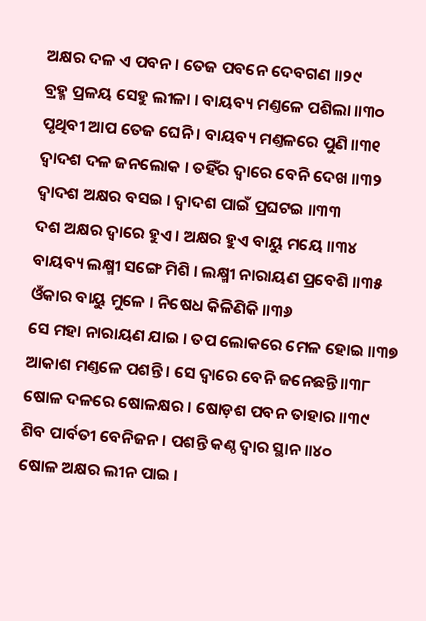ଅକ୍ଷର ଦଳ ଏ ପବନ । ତେଜ ପବନେ ଦେବଗଣ ॥୨୯
ବ୍ରହ୍ମ ପ୍ରଳୟ ସେହୁ ଲୀଳା । ବାୟବ୍ୟ ମଣ୍ତଳେ ପଶିଲା ॥୩୦
ପୃଥିବୀ ଆପ ତେଜ ଘେନି । ବାୟବ୍ୟ ମଣ୍ତଳରେ ପୁଣି ॥୩୧
ଦ୍ୱାଦଶ ଦଳ ଜନଲୋକ । ତହିଁର ଦ୍ୱାରେ ବେନି ଦେଖ ॥୩୨
ଦ୍ୱାଦଶ ଅକ୍ଷର ବସଇ । ଦ୍ୱାଦଶ ପାଇଁ ପ୍ରଘଟଇ ॥୩୩
ଦଶ ଅକ୍ଷର ଦ୍ୱାରେ ହୁଏ । ଅକ୍ଷର ହୁଏ ବାୟୁ ମୟେ ॥୩୪
ବାୟବ୍ୟ ଲକ୍ଷ୍ମୀ ସଙ୍ଗେ ମିଶି । ଲକ୍ଷ୍ମୀ ନାରାୟଣ ପ୍ରବେଶି ॥୩୫
ଓଁକାର ବାୟୁ ମୁଳେ । ନିଷେଧ କିଳିଣିକି ॥୩୬
ସେ ମହା ନାରାୟଣ ଯାଇ । ତପ ଲୋକରେ ମେଳ ହୋଇ ॥୩୭
ଆକାଶ ମଣ୍ତଳେ ପଶନ୍ତି । ସେ ଦ୍ୱାରେ ବେନି ଜନେଛନ୍ତି ॥୩୮
ଷୋଳ ଦଳରେ ଷୋଳକ୍ଷର । ଷୋଡ଼ଶ ପବନ ତାହାର ॥୩୯
ଶିବ ପାର୍ବତୀ ବେନିଜନ । ପଶନ୍ତି କଣ୍ଠ ଦ୍ୱାର ସ୍ଥାନ ॥୪୦
ଷୋଳ ଅକ୍ଷର ଲୀନ ପାଇ ।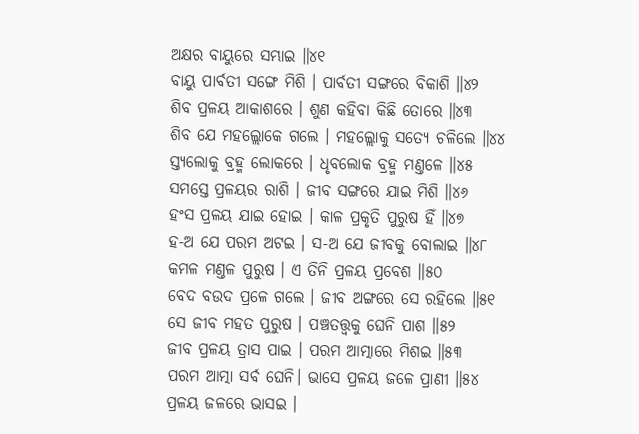ଅକ୍ଷର ବାୟୁରେ ସମ୍ଭାଇ ॥୪୧
ବାୟୁ ପାର୍ବତୀ ସଙ୍ଗେ ମିଶି । ପାର୍ବତୀ ସଙ୍ଗରେ ବିକାଶି ॥୪୨
ଶିବ ପ୍ରଳୟ ଆକାଶରେ । ଶୁଣ କହିବା କିଛି ତୋରେ ॥୪୩
ଶିବ ଯେ ମହଲ୍ଲୋକେ ଗଲେ । ମହଲ୍ଲୋକୁ ସତ୍ୟେ ଚଳିଲେ ॥୪୪
ସ୍ତ୍ୟଲୋକୁ ବ୍ରହ୍ମ ଲୋକରେ । ଧୃବଲୋକ ବ୍ରହ୍ମ ମଣ୍ତଳେ ॥୪୫
ସମସ୍ତେ ପ୍ରଳୟର ରାଶି । ଜୀବ ସଙ୍ଗରେ ଯାଇ ମିଶି ॥୪୬
ହଂସ ପ୍ରଳୟ ଯାଇ ହୋଇ । କାଳ ପ୍ରକୃତି ପୁରୁଷ ହିଁ ॥୪୭
ହ-ଅ ଯେ ପରମ ଅଟଇ । ସ-ଅ ଯେ ଜୀବକୁ ବୋଲାଇ ॥୪୮
କମଳ ମଣ୍ତଳ ପୁରୁଷ । ଏ ତିନି ପ୍ରଳୟ ପ୍ରବେଶ ॥୫୦
ବେଦ ବଉଦ ପ୍ରଳେ ଗଲେ । ଜୀବ ଅଙ୍ଗରେ ସେ ରହିଲେ ॥୫୧
ସେ ଜୀବ ମହତ ପୁରୁଷ । ପଞ୍ଚତତ୍ତ୍ୱକୁ ଘେନି ପାଶ ॥୫୨
ଜୀବ ପ୍ରଳୟ ତ୍ରାସ ପାଇ । ପରମ ଆତ୍ମାରେ ମିଶଇ ॥୫୩
ପରମ ଆତ୍ମା ସର୍ବ ଘେନି। ଭାସେ ପ୍ରଳୟ ଜଳେ ପ୍ରାଣୀ ॥୫୪
ପ୍ରଳୟ ଜଳରେ ଭାସଇ ।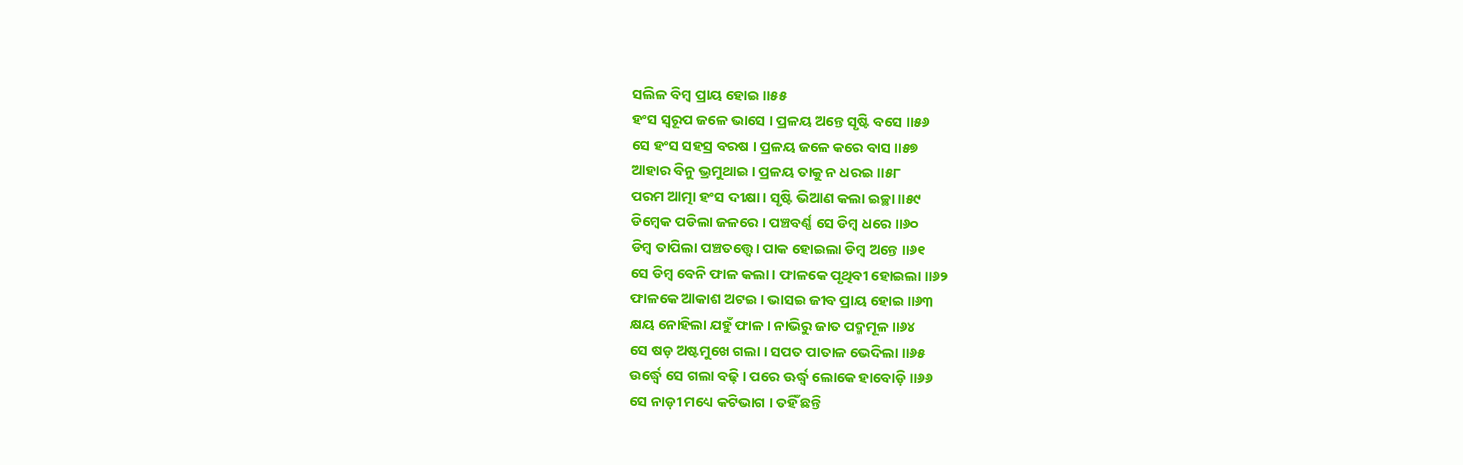ସଲିଳ ବିମ୍ବ ପ୍ରାୟ ହୋଇ ॥୫୫
ହଂସ ସ୍ୱରୂପ ଜଳେ ଭାସେ । ପ୍ରଳୟ ଅନ୍ତେ ସୃଷ୍ଟି ବସେ ॥୫୬
ସେ ହଂସ ସହସ୍ର ବରଷ । ପ୍ରଳୟ ଜଳେ କରେ ବାସ ॥୫୭
ଆହାର ବିନୁ ଭ୍ରମୁଥାଇ । ପ୍ରଳୟ ତାକୁ ନ ଧରଇ ॥୫୮
ପରମ ଆତ୍ମା ହଂସ ଦୀକ୍ଷା । ସୃଷ୍ଟି ଭିଆଣ କଲା ଇଚ୍ଛା ॥୫୯
ଡିମ୍ବେକ ପଡିଲା ଜଳରେ । ପଞ୍ଚବର୍ଣ୍ଣ ସେ ଡିମ୍ବ ଧରେ ॥୬୦
ଡିମ୍ବ ତାପିଲା ପଞ୍ଚତତ୍ତ୍ୱେ। ପାକ ହୋଇଲା ଡିମ୍ବ ଅନ୍ତେ ॥୬୧
ସେ ଡିମ୍ବ ବେନି ଫାଳ କଲା । ଫାଳକେ ପୃଥିବୀ ହୋଇଲା ॥୬୨
ଫାଳକେ ଆକାଶ ଅଟଇ । ଭାସଇ ଜୀବ ପ୍ରାୟ ହୋଇ ॥୬୩
କ୍ଷୟ ନୋହିଲା ଯହୁଁ ଫାଳ । ନାଭିରୁ ଜାତ ପଦ୍ମମୂଳ ॥୬୪
ସେ ଷଡ଼ ଅଷ୍ଟମୁଖେ ଗଲା । ସପତ ପାତାଳ ଭେଦିଲା ॥୬୫
ଉର୍ଦ୍ଧ୍ୱେ ସେ ଗଲା ବଢ଼ି । ପରେ ଊର୍ଦ୍ଧ୍ୱ ଲୋକେ ହାବୋଡ଼ି ॥୬୬
ସେ ନାଡ଼ୀ ମଧ୍ୟେ କଟିଭାଗ । ତହିଁ ଛନ୍ତି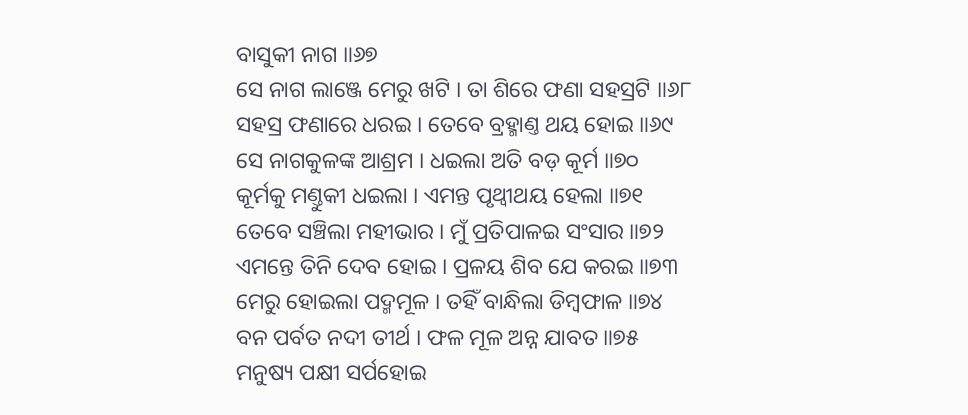ବାସୁକୀ ନାଗ ॥୬୭
ସେ ନାଗ ଲାଞ୍ଜେ ମେରୁ ଖଟି । ତା ଶିରେ ଫଣା ସହସ୍ରଟି ॥୬୮
ସହସ୍ର ଫଣାରେ ଧରଇ । ତେବେ ବ୍ରହ୍ମାଣ୍ତ ଥୟ ହୋଇ ॥୬୯
ସେ ନାଗକୁଳଙ୍କ ଆଶ୍ରମ । ଧଇଲା ଅତି ବଡ଼ କୂର୍ମ ॥୭୦
କୂର୍ମକୁ ମଣ୍ତୁକୀ ଧଇଲା । ଏମନ୍ତ ପୃଥ୍ୱୀଥୟ ହେଲା ॥୭୧
ତେବେ ସଞ୍ଚିଲା ମହୀଭାର । ମୁଁ ପ୍ରତିପାଳଇ ସଂସାର ॥୭୨
ଏମନ୍ତେ ତିନି ଦେବ ହୋଇ । ପ୍ରଳୟ ଶିବ ଯେ କରଇ ॥୭୩
ମେରୁ ହୋଇଲା ପଦ୍ମମୂଳ । ତହିଁ ବାନ୍ଧିଲା ଡିମ୍ବଫାଳ ॥୭୪
ବନ ପର୍ବତ ନଦୀ ତୀର୍ଥ । ଫଳ ମୂଳ ଅନ୍ନ ଯାବତ ॥୭୫
ମନୁଷ୍ୟ ପକ୍ଷୀ ସର୍ପହୋଇ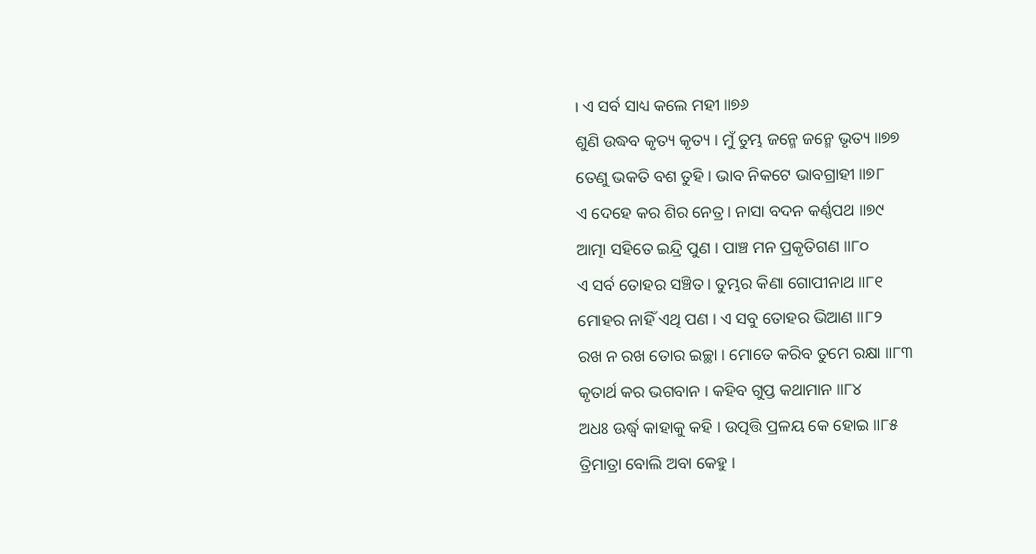। ଏ ସର୍ବ ସାଧ୍ୟ କଲେ ମହୀ ॥୭୬
ଶୁଣି ଉଦ୍ଧବ କୃତ୍ୟ କୃତ୍ୟ । ମୁଁ ତୁମ୍ଭ ଜନ୍ମେ ଜନ୍ମେ ଭୃତ୍ୟ ॥୭୭
ତେଣୁ ଭକତି ବଶ ତୁହି । ଭାବ ନିକଟେ ଭାବଗ୍ରାହୀ ॥୭୮
ଏ ଦେହେ କର ଶିର ନେତ୍ର । ନାସା ବଦନ କର୍ଣ୍ଣପଥ ॥୭୯
ଆତ୍ମା ସହିତେ ଇନ୍ଦ୍ରି ପୁଣ । ପାଞ୍ଚ ମନ ପ୍ରକୃତିଗଣ ॥୮୦
ଏ ସର୍ବ ତୋହର ସଞ୍ଚିତ । ତୁମ୍ଭର କିଣା ଗୋପୀନାଥ ॥୮୧
ମୋହର ନାହିଁ ଏଥି ପଣ । ଏ ସବୁ ତୋହର ଭିଆଣ ॥୮୨
ରଖ ନ ରଖ ତୋର ଇଚ୍ଛା । ମୋତେ କରିବ ତୁମେ ରକ୍ଷା ॥୮୩
କୃତାର୍ଥ କର ଭଗବାନ । କହିବ ଗୁପ୍ତ କଥାମାନ ॥୮୪
ଅଧଃ ଊର୍ଦ୍ଧ୍ୱ କାହାକୁ କହି । ଉତ୍ପତ୍ତି ପ୍ରଳୟ କେ ହୋଇ ॥୮୫
ତ୍ରିମାତ୍ରା ବୋଲି ଅବା କେହୁ ।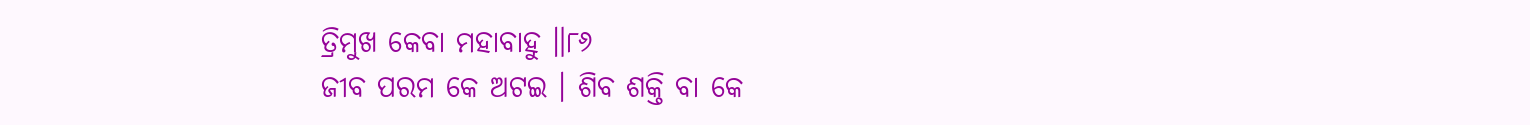ତ୍ରିମୁଖ କେବା ମହାବାହୁ ॥୮୬
ଜୀବ ପରମ କେ ଅଟଇ । ଶିବ ଶକ୍ତି ବା କେ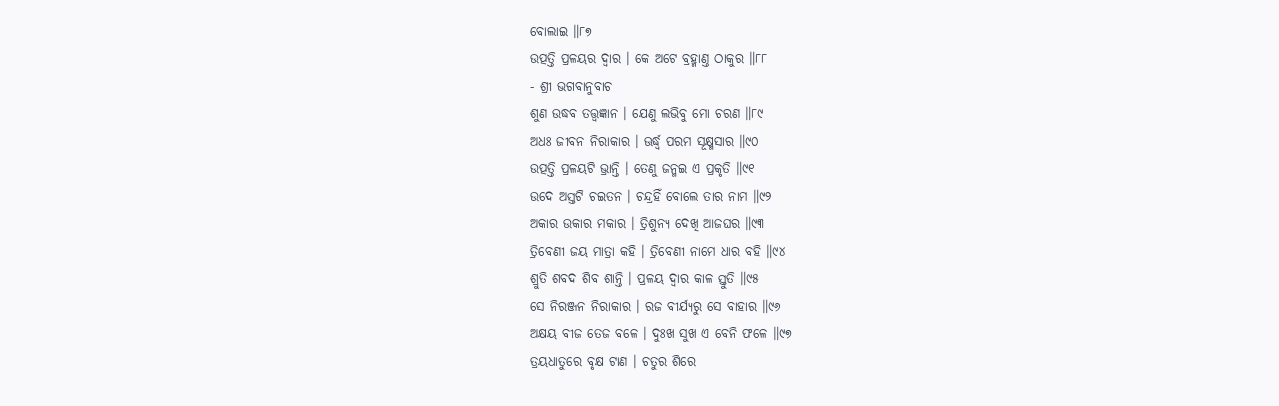ବୋଲାଇ ॥୮୭
ଉତ୍ପତ୍ତି ପ୍ରଳୟର ଦ୍ୱାର । କେ ଅଟେ ବ୍ରହ୍ମାଣ୍ତ ଠାକୁର ॥୮୮
- ଶ୍ରୀ ଭଗବାନୁବାଚ
ଶୁଣ ଉଦ୍ଧବ ତତ୍ତ୍ୱଜ୍ଞାନ । ଯେଣୁ ଲଭିବୁ ମୋ ଚରଣ ॥୮୯
ଅଧଃ ଜୀବନ ନିରାକାର । ଊର୍ଦ୍ଧ୍ୱ ପରମ ସୂକ୍ଷ୍ମସାର ॥୯୦
ଉତ୍ପତ୍ତି ପ୍ରଳୟଟି ଭ୍ରାନ୍ତି । ତେଣୁ ଜନ୍ମଇ ଏ ପ୍ରକୃତି ॥୯୧
ଉଦେ ଅସ୍ତଟି ଚଇତନ । ଚନ୍ଦ୍ରହିଁ ବୋଲେ ତାର ନାମ ॥୯୨
ଅକାର ଉକାର ମକାର । ତ୍ରିଶୁନ୍ୟ ଦେଖି ଆଜଘର ॥୯୩
ତ୍ରିବେଣୀ ଜୟ ମାତ୍ରା କହି । ତ୍ରିବେଣୀ ନାମେ ଧାର ବହି ॥୯୪
ଶ୍ରୁତି ଶବଦ ଶିବ ଶାନ୍ତି । ପ୍ରଳୟ ଦ୍ୱାର କାଳ ସ୍ତୁତି ॥୯୫
ସେ ନିରଞ୍ଜନ ନିରାକାର । ରଜ ବୀର୍ଯ୍ୟରୁ ସେ ବାହାର ॥୯୬
ଅକ୍ଷୟ ବୀଜ ତେଜ ବଳେ । ଦୁଃଖ ସୁଖ ଏ ବେନି ଫଳେ ॥୯୭
ତ୍ରୟଧାତୁରେ ବୃକ୍ଷ ଟାଣ । ଚତୁର ଶିରେ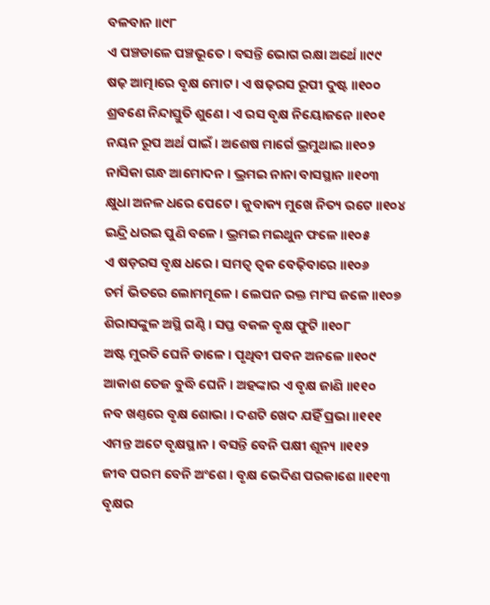ବଳବାନ ॥୯୮
ଏ ପଞ୍ଚଡାଳେ ପଞ୍ଚଭୂତେ । ବସନ୍ତି ଭୋଗ ରକ୍ଷା ଅର୍ଥେ ॥୯୯
ଷଢ଼ ଆତ୍ମାରେ ବୃକ୍ଷ ମୋଟ । ଏ ଷଢ଼ରସ ରୂପୀ ଦୁଷ୍ଟ ॥୧୦୦
ଶ୍ରବଣେ ନିନ୍ଦାସ୍ତୁତି ଶୁଣେ । ଏ ରସ ବୃକ୍ଷ ନିୟୋଜନେ ॥୧୦୧
ନୟନ ରୂପ ଅର୍ଥ ପାଇଁ । ଅଶେଷ ମାର୍ଗେ ଭ୍ରମୁଥାଇ ॥୧୦୨
ନାସିକା ଗନ୍ଧ ଆମୋଦନ । ଭ୍ରମଇ ନାନା ବାସସ୍ଥାନ ॥୧୦୩
କ୍ଷୁଧା ଅନଳ ଧରେ ପେଟେ । କୁବାକ୍ୟ ମୁଖେ ନିତ୍ୟ ରଟେ ॥୧୦୪
ଇନ୍ଦ୍ରି ଧରଇ ପୁଣି ବଳେ । ଭ୍ରମଇ ମଇଥୁନ ଫଳେ ॥୧୦୫
ଏ ଷଡ଼ରସ ବୃକ୍ଷ ଧରେ । ସମତ୍ୱ ତ୍ୱକ ବେଢ଼ିବାରେ ॥୧୦୬
ଚର୍ମ ଭିତରେ ଲୋମମୂଳେ । ଲେପନ ରକ୍ତ ମାଂସ ଜଳେ ॥୧୦୭
ଶିରାସଙ୍କୁଳ ଅସ୍ଥି ଗଣ୍ଠି । ସପ୍ତ ବକଳ ବୃକ୍ଷ ଫୁଟି ॥୧୦୮
ଅଷ୍ଟ ମୁରତି ଘେନି ଡାଳେ । ପୃଥିବୀ ପବନ ଅନଳେ ॥୧୦୯
ଆକାଶ ତେଜ ବୁଦ୍ଧି ଘେନି । ଅହଙ୍କାର ଏ ବୃକ୍ଷ ଜାଣି ॥୧୧୦
ନବ ଖଣ୍ତରେ ବୃକ୍ଷ ଶୋଭା । ଦଶଟି ଖେଦ ଯହିଁ ପ୍ରଭା ॥୧୧୧
ଏମନ୍ତ ଅଟେ ବୃକ୍ଷସ୍ଥାନ । ବସନ୍ତି ବେନି ପକ୍ଷୀ ଶୂନ୍ୟ ॥୧୧୨
ଜୀବ ପରମ ବେନି ଅଂଶେ । ବୃକ୍ଷ ଭେଦିଣ ପରକାଶେ ॥୧୧୩
ବୃକ୍ଷର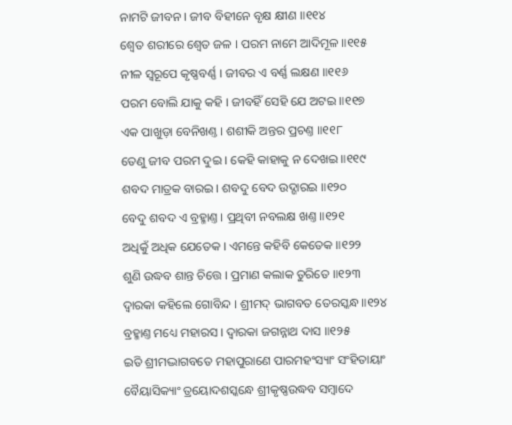ନାମଟି ଜୀବନ । ଜୀବ ବିହୀନେ ବୃକ୍ଷ କ୍ଷୀଣ ॥୧୧୪
ଶ୍ୱେତ ଶରୀରେ ଶ୍ୱେତ ଜଳ । ପରମ ନାମେ ଆଦିମୂଳ ॥୧୧୫
ନୀଳ ସ୍ୱରୂପେ କୃଷ୍ଣବର୍ଣ୍ଣ । ଜୀବର ଏ ବର୍ଣ୍ଣ ଲକ୍ଷଣ ॥୧୧୬
ପରମ ବୋଲି ଯାକୁ କହି । ଜୀବହିଁ ସେହି ଯେ ଅଟଇ ॥୧୧୭
ଏକ ପାଖୁଡ଼ା ବେନିଖଣ୍ତ । ଶଶୀକି ଅନ୍ତର ପ୍ରଚଣ୍ତ ॥୧୧୮
ତେଣୁ ଜୀବ ପରମ ଦୁଇ । କେହି କାହାକୁ ନ ଦେଖଇ ॥୧୧୯
ଶବଦ ମାତ୍ରକ ବାରଇ । ଶବଦୁ ବେଦ ଉଦ୍ଗାରଇ ॥୧୨୦
ବେଦୁ ଶବଦ ଏ ବ୍ରହ୍ମାଣ୍ତ । ପ୍ରଥିବୀ ନବଲକ୍ଷ ଖଣ୍ତ ॥୧୨୧
ଅଧିକୁଁ ଅଧିକ ଯେତେକ । ଏମନ୍ତେ କହିବି କେତେକ ॥୧୨୨
ଶୁଣି ଉଦ୍ଧବ ଶାନ୍ତ ଚିତ୍ତେ । ପ୍ରମାଣ କଲାକ ତୁରିତେ ॥୧୨୩
ଦ୍ୱାରକା କହିଲେ ଗୋବିନ୍ଦ । ଶ୍ରୀମଦ୍ ଭାଗବତ ତେରସ୍କନ୍ଧ ॥୧୨୪
ବ୍ରହ୍ମାଣ୍ତ ମଧ୍ୟେ ମହାରସ । ଦ୍ୱାରକା ଜଗନ୍ନାଥ ଦାସ ॥୧୨୫
ଇତି ଶ୍ରୀମଦ୍ଭାଗବତେ ମହାପୁରାଣେ ପାରମହଂସ୍ୟାଂ ସଂହିତାୟାଂ
ବୈୟାସିକ୍ୟାଂ ତ୍ରୟୋଦଶସ୍କନ୍ଧେ ଶ୍ରୀକୃଷ୍ଣଉଦ୍ଧବ ସମ୍ବାଦେ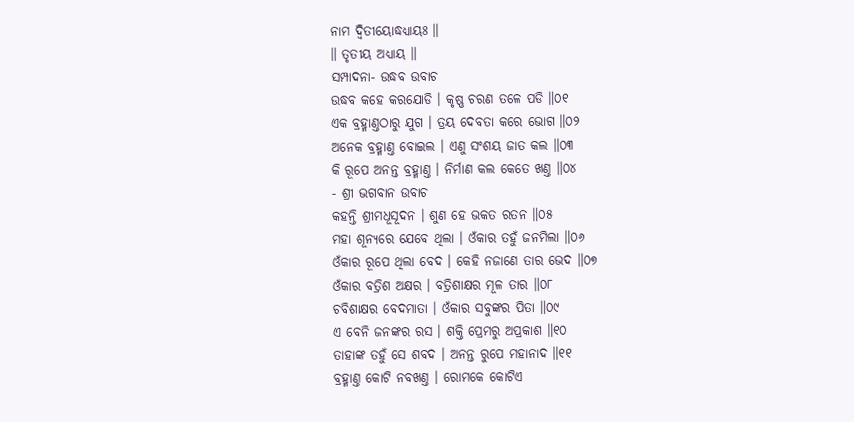ନାମ ଦ୍ୱିତୀୟୋଦ୍ଧଧ୍ୟାୟଃ ॥
॥ ତୃତୀୟ ଅଧ୍ୟାୟ ॥
ସମ୍ପାଦନା- ଉଦ୍ଧବ ଉବାଚ
ଉଦ୍ଧବ କହେ କରଯୋଡି । କୃଷ୍ଣ ଚରଣ ତଳେ ପଡି ॥୦୧
ଏକ ବ୍ରହ୍ମାଣ୍ତଠାରୁ ଯୁଗ । ତ୍ରୟ ଦେବତା କରେ ଭୋଗ ॥୦୨
ଅନେକ ବ୍ରହ୍ମାଣ୍ତ ବୋଇଲ । ଏଣୁ ସଂଶୟ ଜାତ କଲ ॥୦୩
କି ରୂପେ ଅନନ୍ତ ବ୍ରହ୍ମାଣ୍ତ । ନିର୍ମାଣ କଲ କେତେ ଖଣ୍ତ ॥୦୪
- ଶ୍ରୀ ଭଗବାନ ଉବାଚ
କହନ୍ତି ଶ୍ରୀମଧୂସୂଦନ । ଶୁଣ ହେ ଭକତ ରତନ ॥୦୫
ମହା ଶୂନ୍ୟରେ ଯେବେ ଥିଲା । ଓଁକାର ତହୁଁ ଜନମିଲା ॥୦୬
ଓଁକାର ରୂପେ ଥିଲା ବେଦ । କେହି ନଜାଣେ ତାର ଭେଦ ॥୦୭
ଓଁକାର ବତ୍ରିଶ ଅକ୍ଷର । ବତ୍ରିଶାକ୍ଷର ମୂଳ ତାର ॥୦୮
ଚବିଶାକ୍ଷର ବେଦମାତା । ଓଁକାର ସବୁଙ୍କର ପିତା ॥୦୯
ଏ ବେନି ଜନଙ୍କର ରସ । ଶକ୍ତି ପ୍ରେମରୁ ଅପ୍ରକାଶ ॥୧୦
ତାହାଙ୍କ ତହୁଁ ସେ ଶବଦ । ଅନନ୍ତ ରୁପେ ମହାନାଦ ॥୧୧
ବ୍ରହ୍ମାଣ୍ତ କୋଟି ନବଖଣ୍ତ । ରୋମକେ କୋଟିଏ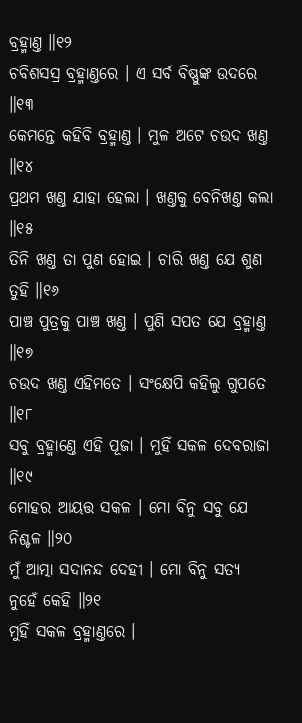ବ୍ରହ୍ମାଣ୍ତ ॥୧୨
ଚବିଶସସ୍ର ବ୍ରହ୍ମାଣ୍ତରେ । ଏ ସର୍ବ ବିଷ୍ଣୁଙ୍କ ଉଦରେ ॥୧୩
କେମନ୍ତେ କହିବି ବ୍ରହ୍ମାଣ୍ତ । ମୁଳ ଅଟେ ଚଉଦ ଖଣ୍ତ ॥୧୪
ପ୍ରଥମ ଖଣ୍ତ ଯାହା ହେଲା । ଖଣ୍ତକୁ ବେନିଖଣ୍ତ କଲା ॥୧୫
ତିନି ଖଣ୍ତ ତା ପୁଣ ହୋଇ । ଚାରି ଖଣ୍ତ ଯେ ଶୁଣ ତୁହି ॥୧୬
ପାଞ୍ଚ ପୁତ୍ରକୁ ପାଞ୍ଚ ଖଣ୍ତ । ପୁଣି ସପତ ଯେ ବ୍ରହ୍ମାଣ୍ତ ॥୧୭
ଚଉଦ ଖଣ୍ତ ଏହିମତେ । ସଂକ୍ଷେପି କହିଲୁ ଗୁପତେ ॥୧୮
ସବୁ ବ୍ରହ୍ମାଣ୍ତେ ଏହି ପୂଜା । ମୁହିଁ ସକଳ ଦେବରାଜା ॥୧୯
ମୋହର ଆୟତ୍ତ ସକଳ । ମୋ ବିନୁ ସବୁ ଯେ ନିଶ୍ଚଳ ॥୨୦
ମୁଁ ଆତ୍ମା ସଦାନନ୍ଦ ଦେହୀ । ମୋ ବିନୁ ସତ୍ୟ ନୁହେଁ କେହି ॥୨୧
ମୁହିଁ ସକଳ ବ୍ରହ୍ମାଣ୍ତରେ ।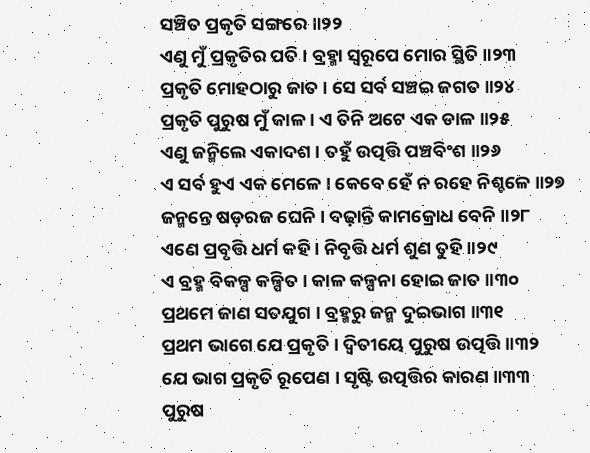ସଞ୍ଚିତ ପ୍ରକୃତି ସଙ୍ଗରେ ॥୨୨
ଏଣୁ ମୁଁ ପ୍ରକୃତିର ପତି । ବ୍ରହ୍ମା ସ୍ୱରୂପେ ମୋର ସ୍ଥିତି ॥୨୩
ପ୍ରକୃତି ମୋହଠାରୁ ଜାତ । ସେ ସର୍ବ ସଞ୍ଚଇ ଜଗତ ॥୨୪
ପ୍ରକୃତି ପୁରୁଷ ମୁଁ କାଳ । ଏ ତିନି ଅଟେ ଏକ ଡାଳ ॥୨୫
ଏଣୁ ଜନ୍ମିଲେ ଏକାଦଶ । ତହୁଁ ଉତ୍ପତ୍ତି ପଞ୍ଚବିଂଶ ॥୨୬
ଏ ସର୍ବ ହୁଏ ଏକ ମେଳେ । କେବେ ହେଁ ନ ରହେ ନିଶ୍ଚଳେ ॥୨୭
ଜନ୍ମନ୍ତେ ଷଡ଼ରଜ ଘେନି । ବଢ଼ାନ୍ତି କାମକ୍ରୋଧ ବେନି ॥୨୮
ଏଣେ ପ୍ରବୃତ୍ତି ଧର୍ମ କହି । ନିବୃତ୍ତି ଧର୍ମ ଶୁଣ ତୁହି ॥୨୯
ଏ ବ୍ରହ୍ମ ବିକଳ୍ପ କଳ୍ପିତ । କାଳ କଳ୍ପନା ହୋଇ ଜାତ ॥୩୦
ପ୍ରଥମେ ଜାଣ ସତଯୁଗ । ବ୍ରହ୍ମରୁ ଜନ୍ମ ଦୁଇଭାଗ ॥୩୧
ପ୍ରଥମ ଭାଗେ ଯେ ପ୍ରକୃତି । ଦ୍ୱିତୀୟେ ପୁରୁଷ ଉତ୍ପତ୍ତି ॥୩୨
ଯେ ଭାଗ ପ୍ରକୃତି ରୂପେଣ । ସୃଷ୍ଟି ଉତ୍ପତ୍ତିର କାରଣ ॥୩୩
ପୁରୁଷ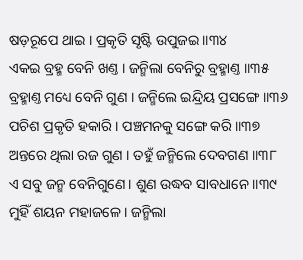ଷଡ଼ରୂପେ ଥାଇ । ପ୍ରକୃତି ସୃଷ୍ଟି ଉପୁଜଇ ॥୩୪
ଏକଇ ବ୍ରହ୍ମ ବେନି ଖଣ୍ତ । ଜନ୍ମିଲା ବେନିରୁ ବ୍ରହ୍ମାଣ୍ତ ॥୩୫
ବ୍ରହ୍ମାଣ୍ତ ମଧ୍ୟେ ବେନି ଗୁଣ । ଜନ୍ମିଲେ ଇନ୍ଦ୍ରିୟ ପ୍ରସଙ୍ଗେ ॥୩୬
ପଚିଶ ପ୍ରକୃତି ହକାରି । ପଞ୍ଚମନକୁ ସଙ୍ଗେ କରି ॥୩୭
ଅନ୍ତରେ ଥିଲା ରଜ ଗୁଣ । ତହୁଁ ଜନ୍ମିଲେ ଦେବଗଣ ॥୩୮
ଏ ସବୁ ଜନ୍ମ ବେନିଗୁଣେ । ଶୁଣ ଉଦ୍ଧବ ସାବଧାନେ ॥୩୯
ମୁହିଁ ଶୟନ ମହାଜଳେ । ଜନ୍ମିଲା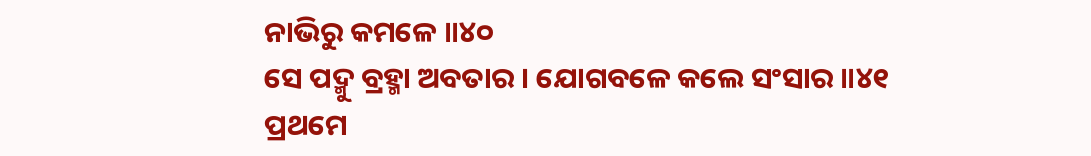ନାଭିରୁ କମଳେ ॥୪୦
ସେ ପଦ୍ମୁ ବ୍ରହ୍ମା ଅବତାର । ଯୋଗବଳେ କଲେ ସଂସାର ॥୪୧
ପ୍ରଥମେ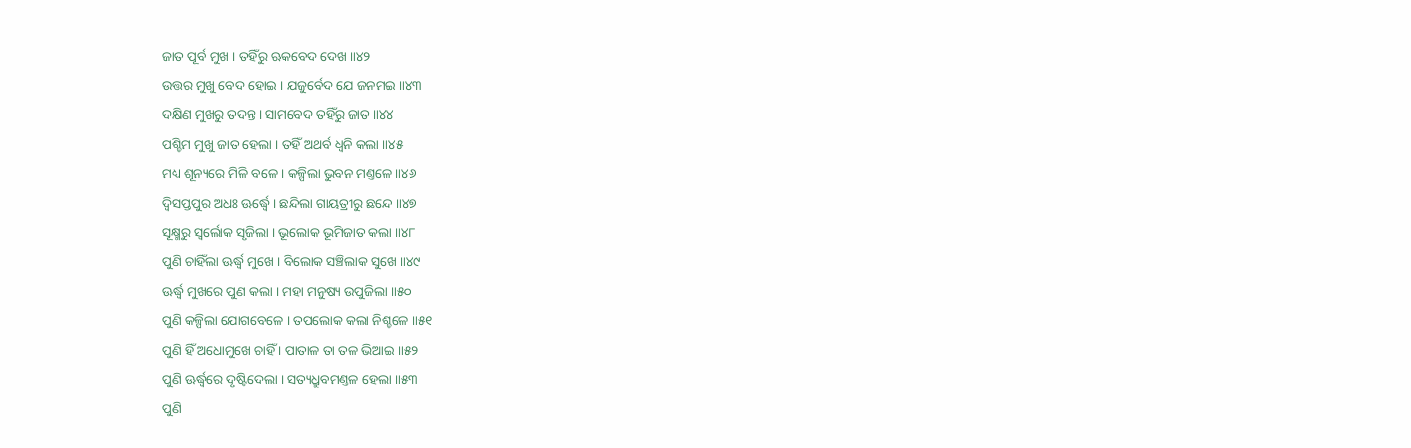ଜାତ ପୂର୍ବ ମୁଖ । ତହିଁରୁ ଋକବେଦ ଦେଖ ॥୪୨
ଉତ୍ତର ମୁଖୁ ବେଦ ହୋଇ । ଯଜୁର୍ବେଦ ଯେ ଜନମଇ ॥୪୩
ଦକ୍ଷିଣ ମୁଖରୁ ତଦନ୍ତ । ସାମବେଦ ତହିଁରୁ ଜାତ ॥୪୪
ପଶ୍ଚିମ ମୁଖୁ ଜାତ ହେଲା । ତହିଁ ଅଥର୍ବ ଧ୍ୱନି କଲା ॥୪୫
ମଧ୍ୟ ଶୂନ୍ୟରେ ମିଳି ବଳେ । କଳ୍ପିଲା ଭୁବନ ମଣ୍ତଳେ ॥୪୬
ଦ୍ୱିସପ୍ତପୁର ଅଧଃ ଊର୍ଦ୍ଧ୍ୱେ । ଛନ୍ଦିଲା ଗାୟତ୍ରୀରୁ ଛନ୍ଦେ ॥୪୭
ସୂକ୍ଷ୍ମରୁ ସ୍ୱର୍ଲୋକ ସୃଜିଲା । ଭୂଲୋକ ଭୂମିଜାତ କଲା ॥୪୮
ପୁଣି ଚାହିଁଲା ଊର୍ଦ୍ଧ୍ୱ ମୁଖେ । ବିଲୋକ ସଞ୍ଚିଲାକ ସୁଖେ ॥୪୯
ଊର୍ଦ୍ଧ୍ୱ ମୁଖରେ ପୁଣ କଲା । ମହା ମନୁଷ୍ୟ ଉପୁଜିଲା ॥୫୦
ପୁଣି କଳ୍ପିଲା ଯୋଗବେଳେ । ତପଲୋକ କଲା ନିଶ୍ଚଳେ ॥୫୧
ପୁଣି ହିଁ ଅଧୋମୁଖେ ଚାହିଁ । ପାତାଳ ତା ତଳ ଭିଆଇ ॥୫୨
ପୁଣି ଊର୍ଦ୍ଧ୍ୱରେ ଦୃଷ୍ଟିଦେଲା । ସତ୍ୟଧ୍ରୁବମଣ୍ତଳ ହେଲା ॥୫୩
ପୁଣି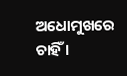ଅଧୋମୁଖରେ ଚାହିଁ ।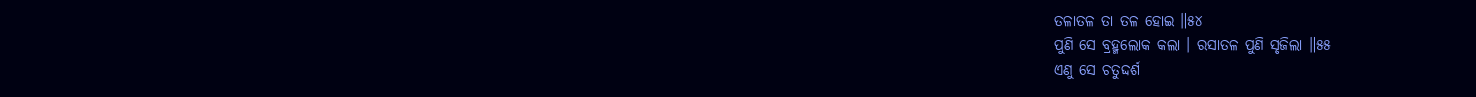ତଳାତଳ ତା ତଳ ହୋଇ ॥୫୪
ପୁଣି ସେ ବ୍ରହ୍ମଲୋକ କଲା । ରସାତଳ ପୁଣି ସୃଜିଲା ॥୫୫
ଏଣୁ ସେ ଚତୁଦ୍ଦର୍ଶ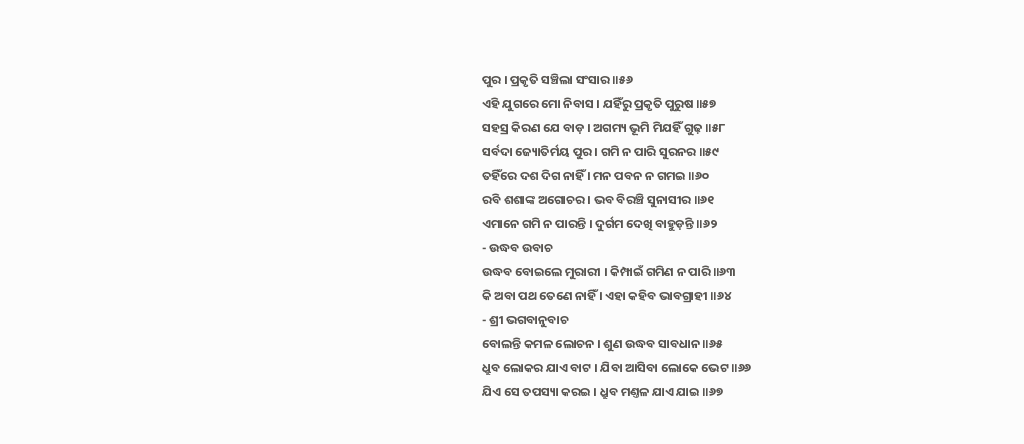ପୁର । ପ୍ରକୃତି ସଞ୍ଚିଲା ସଂସାର ॥୫୬
ଏହି ଯୁଗରେ ମୋ ନିବାସ । ଯହିଁରୁ ପ୍ରକୃତି ପୁରୁଷ ॥୫୭
ସହସ୍ର କିରଣ ଯେ ବାଡ଼ । ଅଗମ୍ୟ ଭୂମି ମିଯହିଁ ଗୁଢ଼ ॥୫୮
ସର୍ବଦା ଜ୍ୟୋତିର୍ମୟ ପୁର । ଗମି ନ ପାରି ସୁରନର ॥୫୯
ତହିଁରେ ଦଶ ଦିଗ ନାହିଁ । ମନ ପବନ ନ ଗମଇ ॥୬୦
ରବି ଶଶାଙ୍କ ଅଗୋଚର । ଭବ ବିରଞ୍ଚି ସୁନାସୀର ॥୬୧
ଏମାନେ ଗମି ନ ପାରନ୍ତି । ଦୁର୍ଗମ ଦେଖି ବାହୁଡ଼ନ୍ତି ॥୬୨
- ଉଦ୍ଧବ ଉବାଚ
ଉଦ୍ଧବ ବୋଇଲେ ମୁରାରୀ । କିମ୍ପାଇଁ ଗମିଣ ନ ପାରି ॥୬୩
କି ଅବା ପଥ ତେଣେ ନାହିଁ । ଏହା କହିବ ଭାବଗ୍ରାହୀ ॥୬୪
- ଶ୍ରୀ ଭଗବାନୁବାଚ
ବୋଲନ୍ତି କମଳ ଲୋଚନ । ଶୁଣ ଉଦ୍ଧବ ସାବଧାନ ॥୬୫
ଧ୍ରୁବ ଲୋକର ଯାଏ ବାଟ । ଯିବା ଆସିବା ଲୋକେ ଭେଟ ॥୬୬
ଯିଏ ସେ ତପସ୍ୟା କରଇ । ଧ୍ରୁବ ମଣ୍ତଳ ଯାଏ ଯାଇ ॥୬୭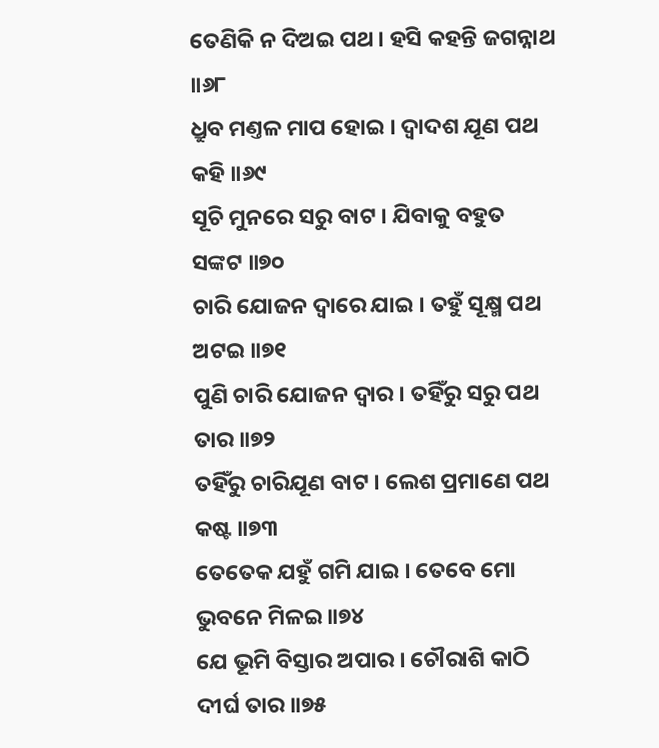ତେଣିକି ନ ଦିଅଇ ପଥ । ହସି କହନ୍ତି ଜଗନ୍ନାଥ ॥୬୮
ଧ୍ରୁବ ମଣ୍ତଳ ମାପ ହୋଇ । ଦ୍ୱାଦଶ ଯୂଣ ପଥ କହି ॥୬୯
ସୂଚି ମୁନରେ ସରୁ ବାଟ । ଯିବାକୁ ବହୁତ ସଙ୍କଟ ॥୭୦
ଚାରି ଯୋଜନ ଦ୍ୱାରେ ଯାଇ । ତହୁଁ ସୂକ୍ଷ୍ମ ପଥ ଅଟଇ ॥୭୧
ପୁଣି ଚାରି ଯୋଜନ ଦ୍ୱାର । ତହିଁରୁ ସରୁ ପଥ ତାର ॥୭୨
ତହିଁରୁ ଚାରିଯୂଣ ବାଟ । ଲେଶ ପ୍ରମାଣେ ପଥ କଷ୍ଟ ॥୭୩
ତେତେକ ଯହୁଁ ଗମି ଯାଇ । ତେବେ ମୋ ଭୁବନେ ମିଳଇ ॥୭୪
ଯେ ଭୂମି ବିସ୍ତାର ଅପାର । ଚୌରାଶି କାଠି ଦୀର୍ଘ ତାର ॥୭୫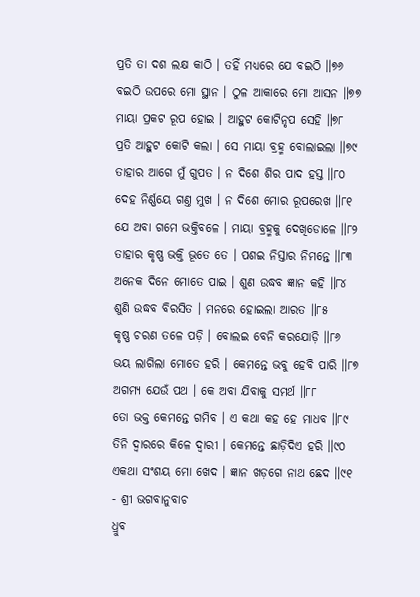ପ୍ରତି ତା ଦଶ ଲକ୍ଷ କାଠି । ତହିଁ ମଧ୍ୟରେ ଯେ ବଇଠି ॥୭୬
ବଇଠି ଉପରେ ମୋ ସ୍ଥାନ । ଠୁଳ ଆକାରେ ମୋ ଆସନ ॥୭୭
ମାୟା ପ୍ରକଟ ରୂପ ହୋଇ । ଆହୁଟ କୋଟିନୃପ ସେହି ॥୭୮
ପ୍ରତି ଆହୁଟ କୋଟି କଲା । ସେ ମାୟା ବ୍ରହ୍ମ ବୋଲାଇଲା ॥୭୯
ତାହାର ଆଗେ ମୁଁ ଗୁପତ । ନ ଦିଶେ ଶିର ପାଦ ହସ୍ତ ॥୮୦
ଦେହ ନିର୍ଣ୍ଣୟେ ଗଣ୍ତ ମୁଖ । ନ ଦିଶେ ମୋର ରୂପରେଖ ॥୮୧
ଯେ ଅବା ଗମେ ଭକ୍ତିବଳେ । ମାୟା ବ୍ରହ୍ମକୁ ଦେଖିଡୋଳେ ॥୮୨
ତାହାର କୃଷ୍ଣ ଭକ୍ତି ଭୂତେ ତେ । ପଶଇ ନିସ୍ତାର ନିମନ୍ତେ ॥୮୩
ଅନେକ ଦିନେ ମୋତେ ପାଇ । ଶୁଣ ଉଦ୍ଧବ ଜ୍ଞାନ କହି ॥୮୪
ଶୁଣି ଉଦ୍ଧବ ବିରସିତ । ମନରେ ହୋଇଲା ଆରତ ॥୮୫
କୃଷ୍ଣ ଚରଣ ତଳେ ପଡ଼ି । ବୋଲଇ ବେନି କରଯୋଡ଼ି ॥୮୬
ଭୟ ଲାଗିଲା ମୋତେ ହରି । କେମନ୍ତେ ଭବୁ ହେବି ପାରି ॥୮୭
ଅଗମ୍ୟ ଯେଉଁ ପଥ । କେ ଅବା ଯିବାକୁ ସମର୍ଥ ॥୮୮
ତୋ ଭକ୍ତ କେମନ୍ତେ ଗମିବ । ଏ କଥା କହ ହେ ମାଧବ ॥୮୯
ତିନି ଦ୍ୱାରରେ କିଳେ ଦ୍ୱାରୀ । କେମନ୍ତେ ଛାଡ଼ିଦିଏ ହରି ॥୯୦
ଏକଥା ସଂଶୟ ମୋ ଖେଦ । ଜ୍ଞାନ ଖଡ଼ଗେ ନାଥ ଛେଦ ॥୯୧
- ଶ୍ରୀ ଭଗବାନୁବାଚ
ଧ୍ରୁବ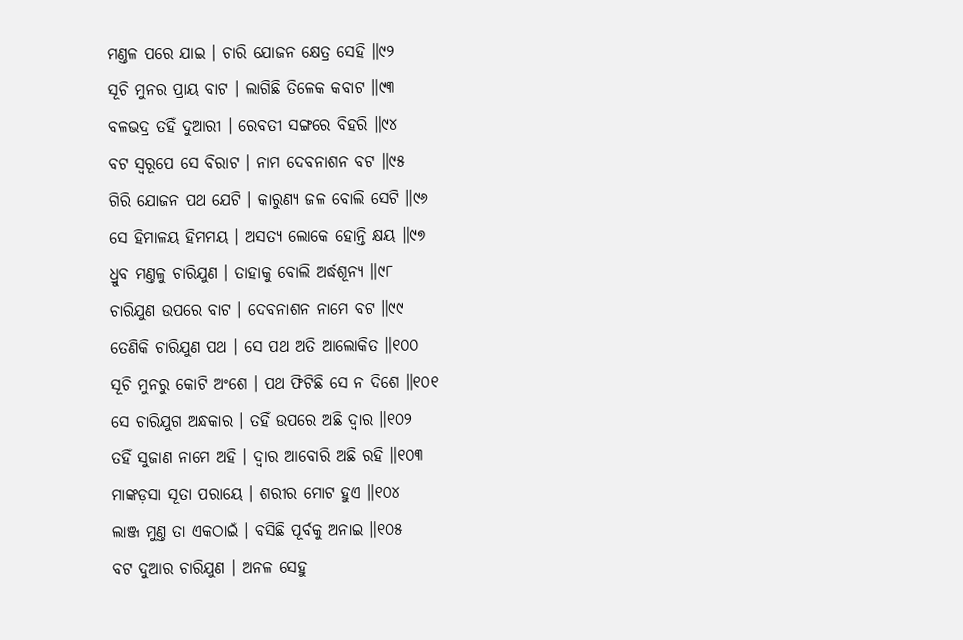ମଣ୍ତଳ ପରେ ଯାଇ । ଚାରି ଯୋଜନ କ୍ଷେତ୍ର ସେହି ॥୯୨
ସୂଚି ମୁନର ପ୍ରାୟ ବାଟ । ଲାଗିଛି ତିଳେକ କବାଟ ॥୯୩
ବଳଭଦ୍ର ତହିଁ ଦୁଆରୀ । ରେବତୀ ସଙ୍ଗରେ ବିହରି ॥୯୪
ବଟ ସ୍ୱରୂପେ ସେ ବିରାଟ । ନାମ ଦେବନାଶନ ବଟ ॥୯୫
ଗିରି ଯୋଜନ ପଥ ଯେଟି । କାରୁଣ୍ୟ ଜଳ ବୋଲି ସେଟି ॥୯୬
ସେ ହିମାଳୟ ହିମମୟ । ଅସତ୍ୟ ଲୋକେ ହୋନ୍ତି କ୍ଷୟ ॥୯୭
ଧ୍ରୁବ ମଣ୍ତଳୁ ଚାରିଯୁଣ । ତାହାକୁ ବୋଲି ଅର୍ଦ୍ଧଶୂନ୍ୟ ॥୯୮
ଚାରିଯୁଣ ଉପରେ ବାଟ । ଦେବନାଶନ ନାମେ ବଟ ॥୯୯
ତେଣିକି ଚାରିଯୁଣ ପଥ । ସେ ପଥ ଅତି ଆଲୋକିତ ॥୧୦୦
ସୂଚି ମୁନରୁ କୋଟି ଅଂଶେ । ପଥ ଫିଟିଛି ସେ ନ ଦିଶେ ॥୧୦୧
ସେ ଚାରିଯୁଗ ଅନ୍ଧକାର । ତହିଁ ଉପରେ ଅଛି ଦ୍ୱାର ॥୧୦୨
ତହିଁ ସୁଜାଣ ନାମେ ଅହି । ଦ୍ୱାର ଆବୋରି ଅଛି ରହି ॥୧୦୩
ମାଙ୍କଡ଼ସା ସୂତା ପରାୟେ । ଶରୀର ମୋଟ ହୁଏ ॥୧୦୪
ଲାଞ୍ଜ ମୁଣ୍ତ ତା ଏକଠାଇଁ । ବସିଛି ପୂର୍ବକୁ ଅନାଇ ॥୧୦୫
ବଟ ଦୁଆର ଚାରିଯୁଣ । ଅନଳ ସେହୁ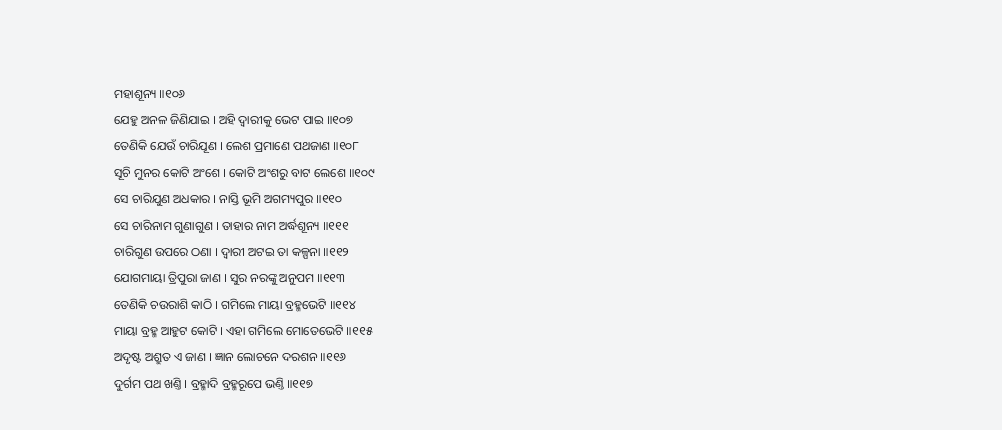ମହାଶୂନ୍ୟ ॥୧୦୬
ଯେହୁ ଅନଳ ଜିଣିଯାଇ । ଅହି ଦ୍ୱାରୀକୁ ଭେଟ ପାଇ ॥୧୦୭
ତେଣିକି ଯେଉଁ ଚାରିଯୂଣ । ଲେଶ ପ୍ରମାଣେ ପଥଜାଣ ॥୧୦୮
ସୂଚି ମୁନର କୋଟି ଅଂଶେ । କୋଟି ଅଂଶରୁ ବାଟ ଲେଶେ ॥୧୦୯
ସେ ଚାରିଯୁଣ ଅଧକାର । ନାସ୍ତି ଭୂମି ଅଗମ୍ୟପୁର ॥୧୧୦
ସେ ଚାରିନାମ ଗୁଣାଗୁଣ । ତାହାର ନାମ ଅର୍ଦ୍ଧଶୂନ୍ୟ ॥୧୧୧
ଚାରିଗୁଣ ଉପରେ ଠଣା । ଦ୍ୱାରୀ ଅଟଇ ତା କଳ୍ପନା ॥୧୧୨
ଯୋଗମାୟା ତ୍ରିପୁରା ଜାଣ । ସୁର ନରଙ୍କୁ ଅନୁପମ ॥୧୧୩
ତେଣିକି ଚଉରାଶି କାଠି । ଗମିଲେ ମାୟା ବ୍ରହ୍ମଭେଟି ॥୧୧୪
ମାୟା ବ୍ରହ୍ମ ଆହୁଟ କୋଟି । ଏହା ଗମିଲେ ମୋତେଭେଟି ॥୧୧୫
ଅଦୃଷ୍ଟ ଅଶ୍ରୁତ ଏ ଜାଣ । ଜ୍ଞାନ ଲୋଚନେ ଦରଶନ ॥୧୧୬
ଦୁର୍ଗମ ପଥ ଖଣ୍ତି । ବ୍ରହ୍ମାଦି ବ୍ରହ୍ମରୂପେ ଭଣ୍ତି ॥୧୧୭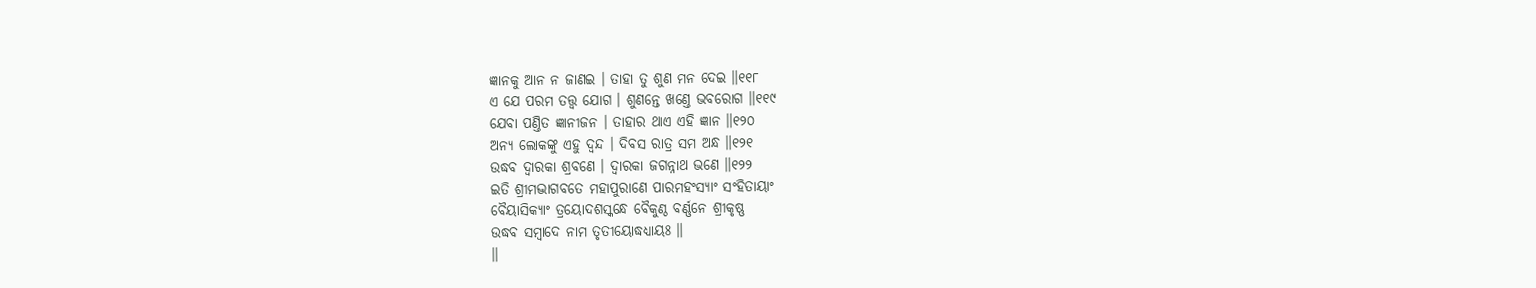ଜ୍ଞାନକୁ ଆନ ନ ଜାଣଇ । ତାହା ତୁ ଶୁଣ ମନ ଦେଇ ॥୧୧୮
ଏ ଯେ ପରମ ତତ୍ତ୍ୱ ଯୋଗ । ଶୁଣନ୍ତେ ଖଣ୍ତେ ଭବରୋଗ ॥୧୧୯
ଯେବା ପଣ୍ତିତ ଜ୍ଞାନୀଜନ । ତାହାର ଥାଏ ଏହି ଜ୍ଞାନ ॥୧୨୦
ଅନ୍ୟ ଲୋକଙ୍କୁ ଏହୁ ଦ୍ୱନ୍ଦ । ଦିବସ ରାତ୍ର ସମ ଅନ୍ଧ ॥୧୨୧
ଉଦ୍ଧବ ଦ୍ୱାରକା ଶ୍ରବଣେ । ଦ୍ୱାରକା ଜଗନ୍ନାଥ ଭଣେ ॥୧୨୨
ଇତି ଶ୍ରୀମଦ୍ଭାଗବତେ ମହାପୁରାଣେ ପାରମହଂସ୍ୟାଂ ସଂହିତାୟାଂ
ବୈୟାସିକ୍ୟାଂ ତ୍ରୟୋଦଶସ୍କନ୍ଧେ ବୈକୁଣ୍ଠ ବର୍ଣ୍ଣନେ ଶ୍ରୀକୃଷ୍ଣ
ଉଦ୍ଧବ ସମ୍ବାଦେ ନାମ ତୃତୀୟୋଦ୍ଧଧ୍ୟାୟଃ ॥
॥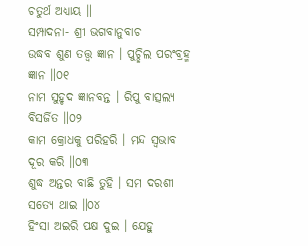ଚତୁର୍ଥ ଅଧ୍ୟାୟ ॥
ସମ୍ପାଦନା- ଶ୍ରୀ ଭଗବାନୁବାଚ
ଉଦ୍ଧବ ଶୁଣ ତତ୍ତ୍ୱ ଜ୍ଞାନ । ପୁଚ୍ଛିଲ ପରଂବ୍ରହ୍ମ ଜ୍ଞାନ ॥୦୧
ନାମ ସୁହୃଦ ଜ୍ଞାନବନ୍ତ । ରିପୁ ବାତ୍ସଲ୍ୟ ବିସର୍ଜିତ ॥୦୨
କାମ କ୍ରୋଧକୁ ପରିହରି । ମନ୍ଦ ସ୍ୱଭାବ ଦୂର କରି ॥୦୩
ଶୁଦ୍ଧ ଅନ୍ତର ବାଛି ତୁହି । ସମ ଦରଶୀ ସତ୍ୟେ ଥାଇ ॥୦୪
ହିଂସା ଅଇରି ପକ୍ଷ ଦୁଇ । ଯେହୁ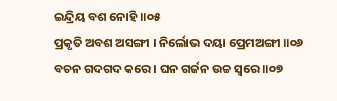ଇନ୍ଦ୍ରିୟ ବଶ ନୋହି ॥୦୫
ପ୍ରକୃତି ଅବଶ ଅସଙ୍ଗୀ । ନିର୍ଲୋଭ ଦୟା ପ୍ରେମଅଙ୍ଗୀ ॥୦୬
ବଚନ ଗଦଗଦ କରେ । ଘନ ଗର୍ଜନ ଉଚ୍ଚ ସ୍ୱରେ ॥୦୭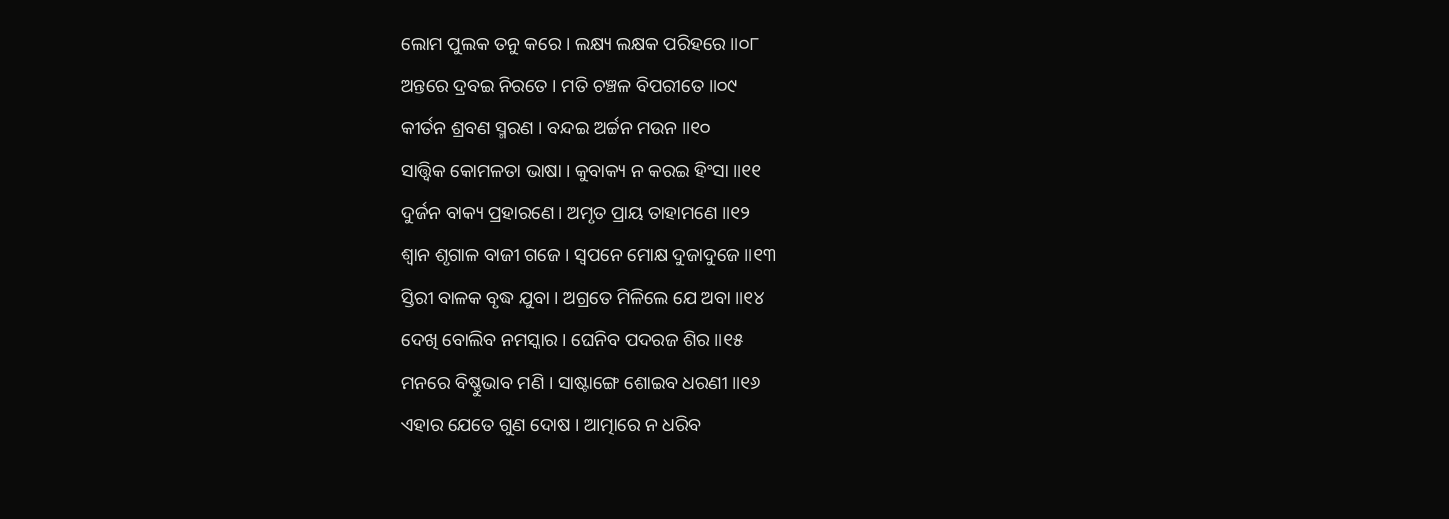ଲୋମ ପୁଲକ ତନୁ କରେ । ଲକ୍ଷ୍ୟ ଲକ୍ଷକ ପରିହରେ ॥୦୮
ଅନ୍ତରେ ଦ୍ରବଇ ନିରତେ । ମତି ଚଞ୍ଚଳ ବିପରୀତେ ॥୦୯
କୀର୍ତନ ଶ୍ରବଣ ସ୍ମରଣ । ବନ୍ଦଇ ଅର୍ଚ୍ଚନ ମଉନ ॥୧୦
ସାତ୍ତ୍ୱିକ କୋମଳତା ଭାଷା । କୁବାକ୍ୟ ନ କରଇ ହିଂସା ॥୧୧
ଦୁର୍ଜନ ବାକ୍ୟ ପ୍ରହାରଣେ। ଅମୃତ ପ୍ରାୟ ତାହାମଣେ ॥୧୨
ଶ୍ୱାନ ଶୃଗାଳ ବାଜୀ ଗଜେ । ସ୍ବପନେ ମୋକ୍ଷ ଦୁଜାଦୁଜେ ॥୧୩
ସ୍ତିରୀ ବାଳକ ବୃଦ୍ଧ ଯୁବା । ଅଗ୍ରତେ ମିଳିଲେ ଯେ ଅବା ॥୧୪
ଦେଖି ବୋଲିବ ନମସ୍କାର । ଘେନିବ ପଦରଜ ଶିର ॥୧୫
ମନରେ ବିଷ୍ଣୁଭାବ ମଣି । ସାଷ୍ଟାଙ୍ଗେ ଶୋଇବ ଧରଣୀ ॥୧୬
ଏହାର ଯେତେ ଗୁଣ ଦୋଷ । ଆତ୍ମାରେ ନ ଧରିବ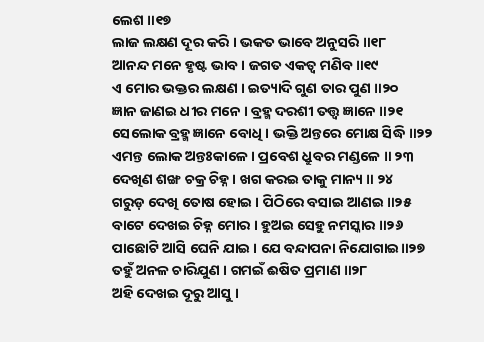ଲେଶ ॥୧୭
ଲାଜ ଲକ୍ଷଣ ଦୂର କରି । ଭକତ ଭାବେ ଅନୁସରି ॥୧୮
ଆନନ୍ଦ ମନେ ହୃଷ୍ଟ ଭାବ । ଜଗତ ଏକତ୍ୱ ମଣିବ ॥୧୯
ଏ ମୋର ଭକ୍ତର ଲକ୍ଷଣ । ଇତ୍ୟାଦି ଗୁଣ ତାର ପୁଣ ॥୨୦
ଜ୍ଞାନ ଜାଣଇ ଧୀର ମନେ । ବ୍ରହ୍ମ ଦରଶୀ ତତ୍ତ୍ବ ଜ୍ଞାନେ ॥୨୧
ସେଲୋକ ବ୍ରହ୍ମ ଜ୍ଞାନେ ବୋଧି । ଭକ୍ତି ଅନ୍ତରେ ମୋକ୍ଷ ସିଦ୍ଧି ॥୨୨
ଏମନ୍ତ ଲୋକ ଅନ୍ତଃକାଳେ । ପ୍ରବେଶ ଧ୍ରୁବର ମଣ୍ଡଳେ ॥ ୨୩
ଦେଖିଣ ଶଙ୍ଖ ଚକ୍ର ଚିହ୍ନ । ଖଗ କରଇ ତାକୁ ମାନ୍ୟ ॥ ୨୪
ଗରୁଡ଼ ଦେଖି ତୋଷ ହୋଇ । ପିଠିରେ ବସାଇ ଆଣଇ ॥୨୫
ବାଟେ ଦେଖଇ ଚିହ୍ନ ମୋର । ହୁଅଇ ସେହୁ ନମସ୍କାର ॥୨୬
ପାଛୋଟି ଆସି ଘେନି ଯାଇ । ଯେ ବନ୍ଦାପନା ନିଯୋଗାଇ॥୨୭
ତହୁଁ ଅନଳ ଚାରିଯୁଣ । ଗମଇଁ ଈଷିତ ପ୍ରମାଣ ॥୨୮
ଅହି ଦେଖଇ ଦୂରୁ ଆସୁ ।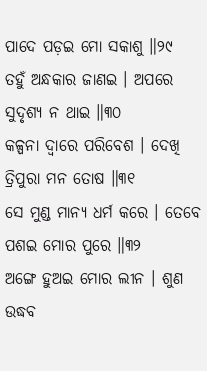ପାଦେ ପଡ଼ଇ ମୋ ସକାଶୁ ॥୨୯
ତହୁଁ ଅନ୍ଧକାର ଜାଣଇ । ଅପରେ ସୁଦୃଶ୍ୟ ନ ଥାଇ ॥୩୦
କଳ୍ପନା ଦ୍ବାରେ ପରିବେଶ । ଦେଖି ତ୍ରିପୁରା ମନ ତୋଷ ॥୩୧
ସେ ମୁଣ୍ଡ ମାନ୍ୟ ଧର୍ମ କରେ । ତେବେ ପଶଇ ମୋର ପୁରେ ॥୩୨
ଅଙ୍ଗେ ହୁଅଇ ମୋର ଲୀନ । ଶୁଣ ଉଦ୍ଧବ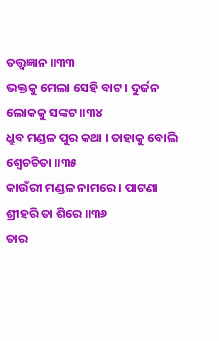ତତ୍ତ୍ୱଜ୍ଞାନ ॥୩୩
ଭକ୍ତକୁ ମେଲା ସେହି ବାଟ । ଦୁର୍ଜନ ଲୋକକୁ ସଙ୍କଟ ॥୩୪
ଧ୍ରୁବ ମଣ୍ଡଳ ପୁର କଥା । ତାହାକୁ ବୋଲି ଶ୍ୱେଚଚିତା ॥୩୫
କାଉଁରୀ ମଣ୍ଡଳ ନାମରେ । ପାଟଣା ଶ୍ରୀହରି ତା ଶିରେ ॥୩୬
ତାର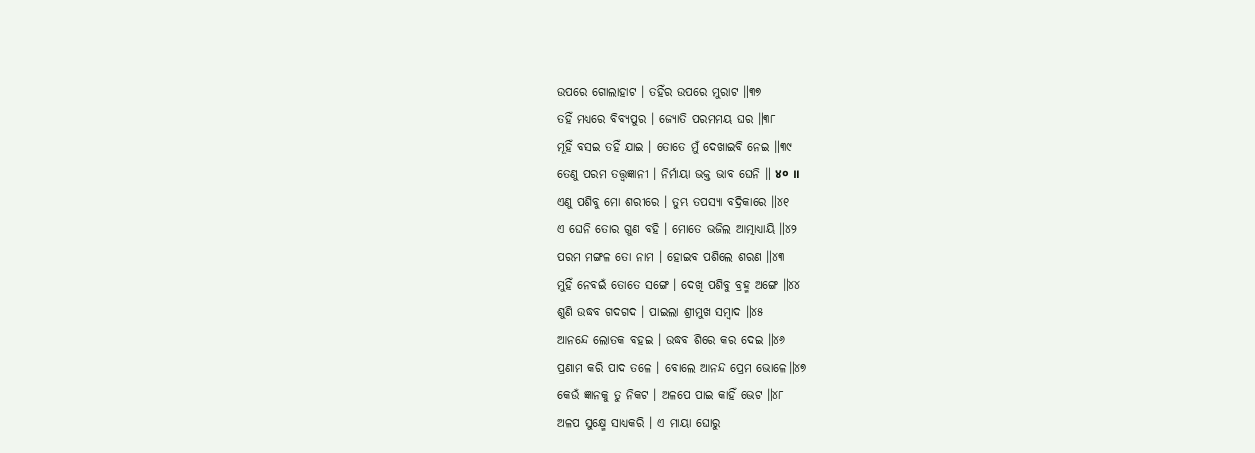ଉପରେ ଗୋଲାହାଟ । ତହିଁର ଉପରେ ମୁରାଟ ॥୩୭
ତହିଁ ମଧ୍ଯରେ ବିବ୍ୟପୁର । ଜ୍ୟୋତି ପରମମୟ ଘର ॥୩୮
ମୂହିଁ ବସଇ ତହିଁ ଯାଇ । ତୋତେ ମୁଁ ଦେଖାଇବି ନେଇ ॥୩୯
ତେଣୁ ପରମ ତତ୍ତ୍ୱଜ୍ଞାନୀ । ନିର୍ମାୟା ଭକ୍ତ ଭାବ ଘେନି ॥ ४० ॥
ଏଣୁ ପଶିବୁ ମୋ ଶରୀରେ । ତୁମ୍ଭ ତପସ୍ୟା ବଦ୍ରିକାରେ ॥୪୧
ଏ ଘେନି ତୋର ଗୁଣ ବହି । ମୋତେ ଭଜିଲ ଆତ୍ମାଧ୍ୟାୟି ॥୪୨
ପରମ ମଙ୍ଗଳ ତୋ ନାମ । ହୋଇବ ପଶିଲେ ଶରଣ ॥୪୩
ମୁହିଁ ନେବଇଁ ତୋତେ ସଙ୍ଗେ । ଦେଖି ପଶିବୁ ବ୍ରହ୍ମ ଅଙ୍ଗେ ॥୪୪
ଶୁଣି ଉଦ୍ଧବ ଗଦଗଦ । ପାଇଲା ଶ୍ରୀମୁଖ ସମ୍ବାଦ ॥୪୫
ଆନନ୍ଦେ ଲୋତକ ବହଇ । ଉଦ୍ଧବ ଶିରେ କର ଦେଇ ॥୪୬
ପ୍ରଣାମ କରି ପାଦ ତଳେ । ବୋଲେ ଆନନ୍ଦ ପ୍ରେମ ଭୋଳେ॥୪୭
କେଉଁ ଜ୍ଞାନକୁ ତୁ ନିକଟ । ଅଳପେ ପାଇ କାହିଁ ଭେଟ ॥୪୮
ଅଳପ ସୁକ୍ଷ୍ମେ ସାଧ୍ଯକରି । ଏ ମାୟା ଘୋରୁ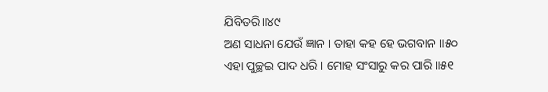ଯିବିତରି॥୪୯
ଅଣ ସାଧନା ଯେଉଁ ଜ୍ଞାନ । ତାହା କହ ହେ ଭଗବାନ ॥୫୦
ଏହା ପୁଚ୍ଛଇ ପାଦ ଧରି । ମୋହ ସଂସାରୁ କର ପାରି ॥୫୧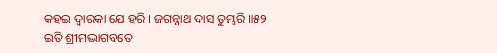କହଇ ଦ୍ବାରକା ଯେ ହରି । ଜଗନ୍ନାଥ ଦାସ ତୁମ୍ଭରି ॥୫୨
ଇତି ଶ୍ରୀମଦ୍ଭାଗବତେ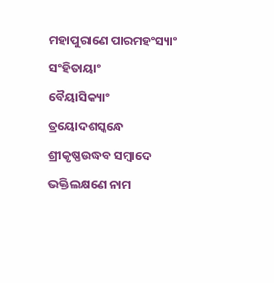ମହାପୁରାଣେ ପାରମହଂସ୍ୟାଂ ସଂହିତାୟାଂ
ବୈୟାସିକ୍ୟାଂ ତ୍ରୟୋଦଶସ୍କନ୍ଧେ ଶ୍ରୀକୃଷ୍ଣଉଦ୍ଧବ ସମ୍ବାଦେ
ଭକ୍ତିଲକ୍ଷଣେ ନାମ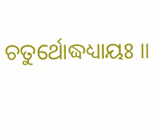ଚତୁର୍ଥୋଦ୍ଧଧ୍ୟାୟଃ ॥